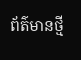ព័ត៌មានថ្មី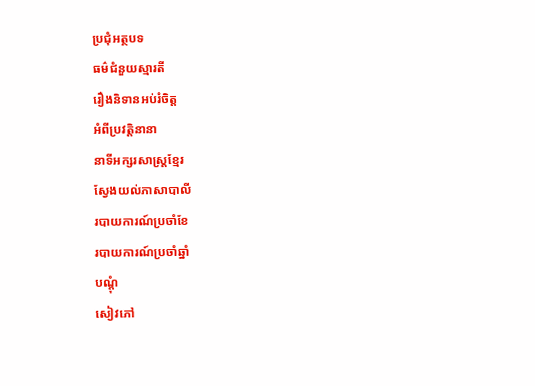ប្រជុំអត្ថបទ
ធម៌ជំនួយស្មារតី
រឿងនិទានអប់រំចិត្ត
អំពីប្រវត្តិនានា
នាទីអក្សរសាស្រ្តខ្មែរ
ស្វែងយល់ភាសាបាលី
របាយការណ៍ប្រចាំខែ
របាយការណ៍ប្រចាំឆ្នាំ
បណ្តុំ
សៀវភៅ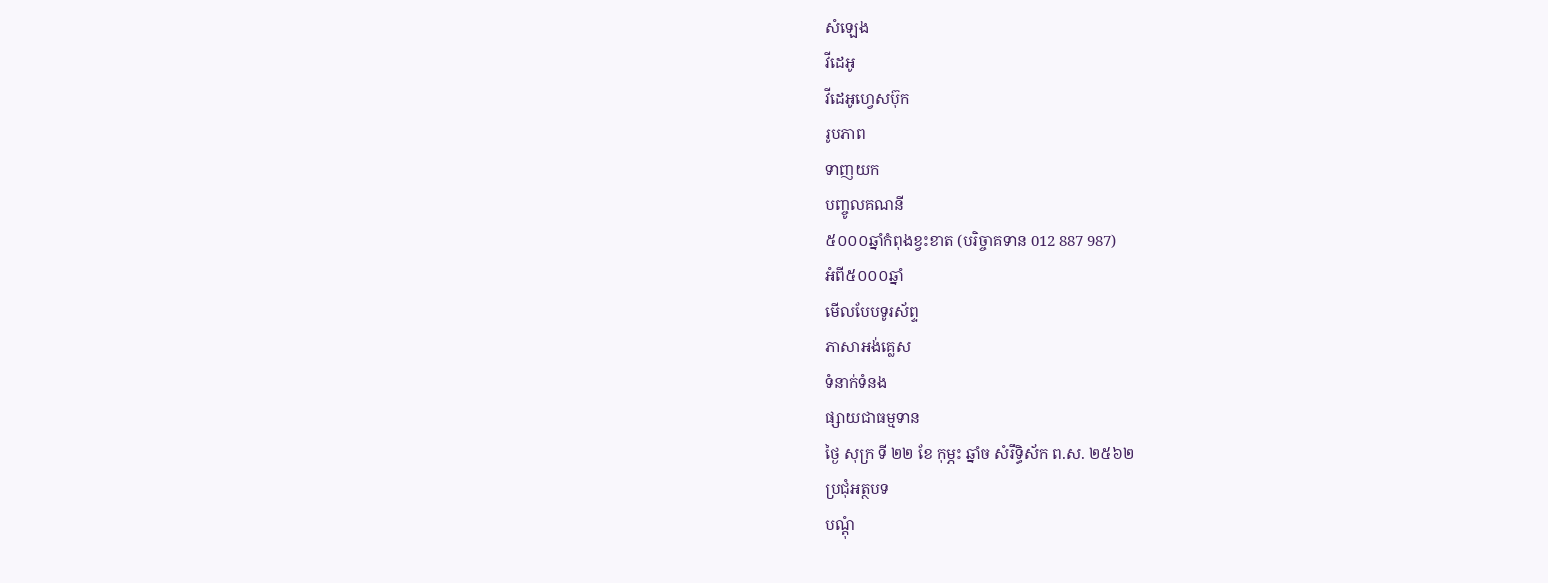សំឡេង
វីដេអូ
វីដេអូហ្វេសប៊ុក
រូបភាព
ទាញយក
បញ្ចូលគណនី
៥០០០ឆ្នាំកំពុងខ្វះខាត (បរិច្ចាគទាន 012 887 987)
អំពី៥០០០ឆ្នាំ
មើលបែបទូរស័ព្ទ
ភាសាអង់គ្លេស
ទំនាក់ទំនង
ផ្សាយជាធម្មទាន
ថ្ងៃ សុក្រ ទី ២២ ខែ កុម្ភះ ឆ្នាំច សំរឹទ្ធិស័ក ព.ស. ២៥៦២
ប្រជុំអត្ថបទ
បណ្តុំ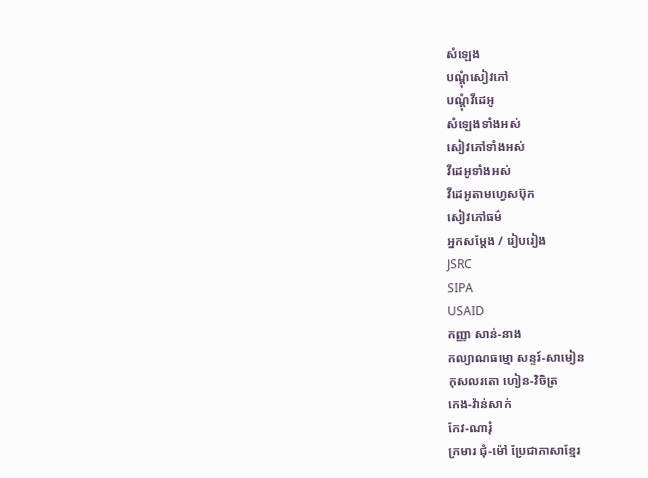សំឡេង
បណ្តុំសៀវភៅ
បណ្តុំវីដេអូ
សំឡេងទាំងអស់
សៀវភៅទាំងអស់
វីដេអូទាំងអស់
វីដេអូតាមហ្វេសប៊ុក
សៀវភៅធម៌
អ្នកសម្តែង / រៀបរៀង
JSRC
SIPA
USAID
កញ្ញា សាន់-នាង
កល្យាណធម្មោ សន្ទរ៍-សាមៀន
កុសលរតោ ហៀន-វិចិត្រ
កេង-វ៉ាន់សាក់
កែវ-ណារុំ
ក្រមារ ជុំ-ម៉ៅ ប្រែជាភាសាខ្មែរ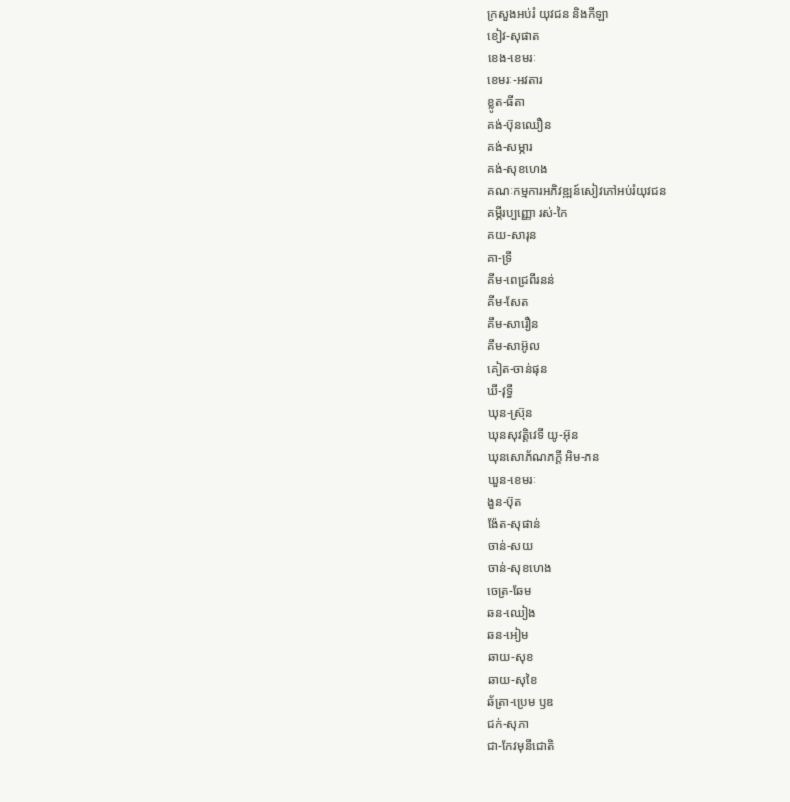ក្រសួងអប់រំ យុវជន និងកីឡា
ខៀវ-សុផាត
ខេង-ខេមរៈ
ខេមរៈ-អវតារ
ខ្លូត-ធីតា
គង់-ប៊ុនឈឿន
គង់-សម្ភារ
គង់-សុខហេង
គណៈកម្មការអភិវឌ្ឍន៍សៀវភៅអប់រំយុវជន
គម្ភីរប្បញ្ញោ រស់-កៃ
គយ-សារុន
គា-ទ្រី
គីម-ពេជ្រពីរនន់
គីម-សែត
គឹម-សារឿន
គឹម-សាអ៊ូល
គៀត-ចាន់ផុន
ឃី-វុទ្ធី
ឃុន-ស្រ៊ុន
ឃុនសុវត្តិវេទី យូ-អ៊ុន
ឃុនសោភ័ណភក្តី អិម-ភន
ឃួន-ខេមរៈ
ងួន-ប៊ុត
ង៉ែត-សុផាន់
ចាន់-សយ
ចាន់-សុខហេង
ចេត្រ-ឆែម
ឆន-ឈៀង
ឆន-អៀម
ឆាយ-សុខ
ឆាយ-សុខៃ
ឆ័ត្រា-ប្រេម ឫឌ
ជក់-សុភា
ជា-កែវមុនីជោតិ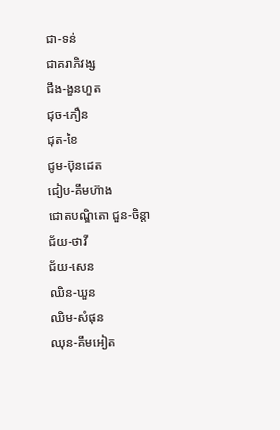ជា-ទន់
ជាគរាភិវង្ស
ជឹង-ងួនហួត
ជុច-ភឿន
ជុត-ខៃ
ជូម-ប៊ុនដេត
ជៀប-គឹមហ៊ាង
ជោតបណ្ឌិតោ ជួន-ចិន្តា
ជ័យ-ថាវី
ជ័យ-សេន
ឈិន-ឃួន
ឈិម-សំផុន
ឈុន-គឹមអៀត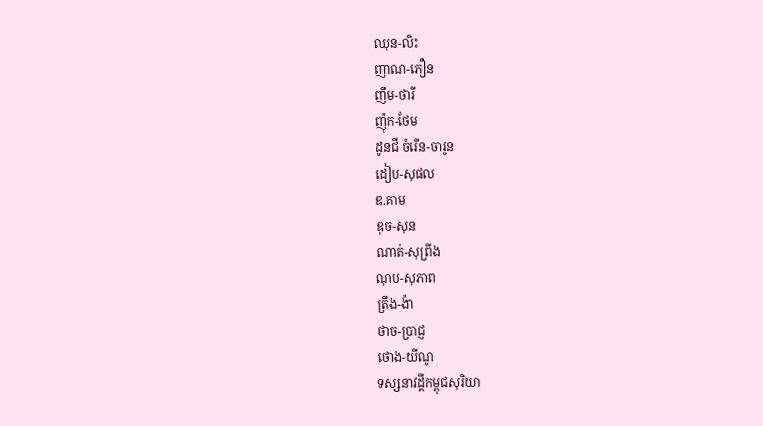ឈុន-លិះ
ញាណ-ភឿន
ញឹម-ថារី
ញ៉ុក-ថែម
ដូនជី ចំរើន-ចារូន
ដៀប-សុផល
ឌ.គាម
ឌុច-សុន
ណាត់-សុព្រីង
ណុប-សុភាព
ត្រឹង-ង៉ា
ថាច-ប្រាជ្ញ
ថោង-យីណូ
ទស្សនាវដ្តីកម្ពុជសុរិយា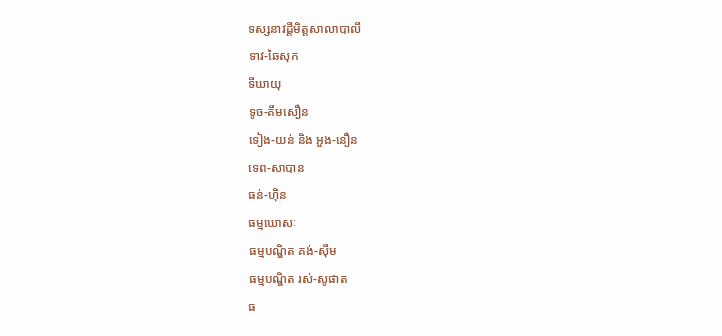ទស្សនាវដ្តីមិត្តសាលាបាលី
ទាវ-ឆៃសុក
ទីឃាយុ
ទូច-គឹមសឿន
ទៀង-យន់ និង អួង-នឿន
ទេព-សាបាន
ធន់-ហ៊ិន
ធម្មឃោសៈ
ធម្មបណ្ឌិត គង់-ស៊ីម
ធម្មបណ្ឌិត រស់-សូផាត
ធ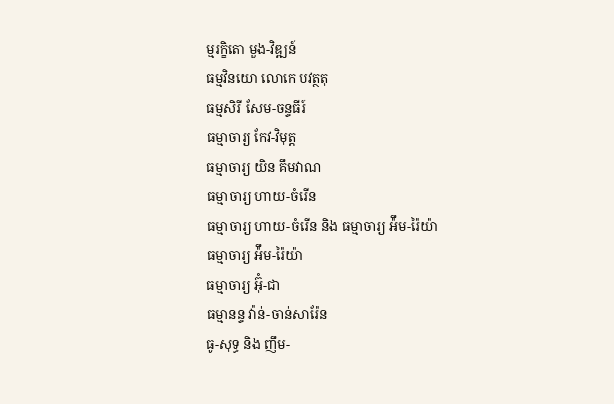ម្មរក្ខិតោ មួង-វិឌ្ឍន៍
ធម្មវិនយោ លោកេ បវត្ថតុ
ធម្មសិរី សែម-ចន្ទធីរ៍
ធម្មាចារ្យ កែវ-វិមុត្ត
ធម្មាចារ្យ យិន គឹមវាណ
ធម្មាចារ្យ ហាយ-ចំរើន
ធម្មាចារ្យ ហាយ-ចំរើន និង ធម្មាចារ្យ អ៉ឹម-រ៉ៃយ៉ា
ធម្មាចារ្យ អ៉ឹម-រ៉ៃយ៉ា
ធម្មាចារ្យ អ៊ុំ-ជា
ធម្មានន្ទ វ៉ាន់-ចាន់សារ៉ែន
ធូ-សុទ្ធ និង ញឹម-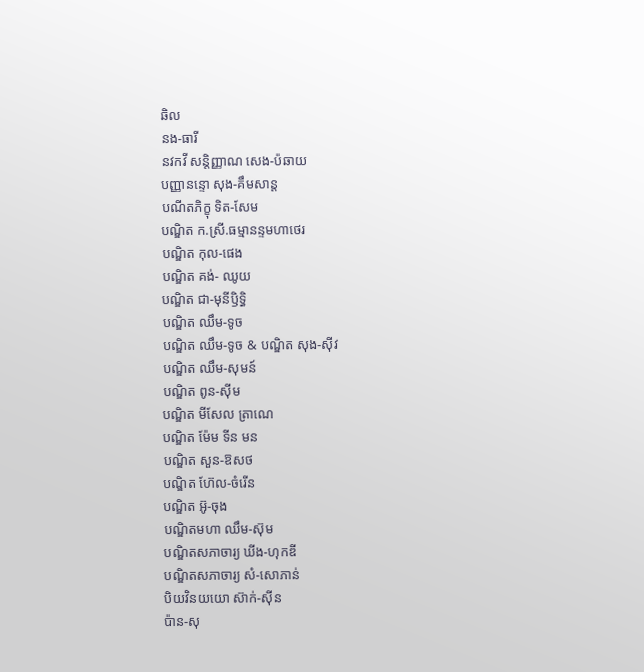ឆិល
នង-ធារី
នវកវី សន្តិញ្ញាណ សេង-ប៉ឆាយ
បញ្ញានន្ទោ សុង-គឹមសាន្ត
បណីតភិក្ខុ ទិត-សែម
បណ្ឌិត ក.ស្រី.ធម្មានន្ទមហាថេរ
បណ្ឌិត កុល-ផេង
បណ្ឌិត គង់- ឈូយ
បណ្ឌិត ជា-មុនីឫិទ្ធិ
បណ្ឌិត ឈឹម-ទូច
បណ្ឌិត ឈឹម-ទូច & បណ្ឌិត សុង-ស៊ីវ
បណ្ឌិត ឈឹម-សុមន៍
បណ្ឌិត ពូន-ស៊ីម
បណ្ឌិត មីសែល ត្រាណេ
បណ្ឌិត ម៉ែម ទីន មន
បណ្ឌិត សួន-ឱសថ
បណ្ឌិត ហ៊ែល-ចំរើន
បណ្ឌិត អ៊ូ-ចុង
បណ្ឌិតមហា ឈឹម-ស៊ុម
បណ្ឌិតសភាចារ្យ ឃីង-ហុកឌី
បណ្ឌិតសភាចារ្យ សំ-សោភាន់
បិយវិនយយោ ស៊ាក់-ស៊ីន
ប៉ាន-សុ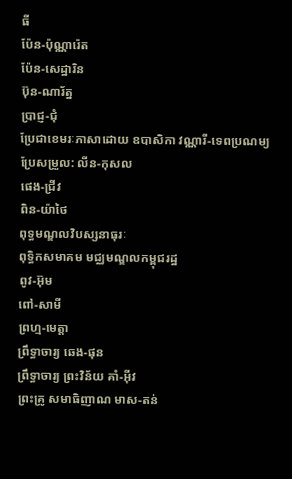ធី
ប៉ែន-ប៉ុណ្ណារ៉េត
ប៉ែន-សេដ្ឋារិន
ប៊ុន-ណារ័ត្ន
ប្រាជ្ញ-ជុំ
ប្រែជាខេមរៈភាសាដោយ ឧបាសិកា វណ្ណារី-ទេពប្រណម្យ
ប្រែសម្រួល: លីន-កុសល
ផេង-ជ្រីវ
ពិន-យ៉ាថៃ
ពុទ្ធមណ្ឌលវិបស្សនាធុរៈ
ពុទ្ធិកសមាគម មជ្ឈមណ្ឌលកម្ពុជរដ្ឋ
ពូវ-អ៊ុម
ពៅ-សាមី
ព្រហ្ម-មេត្តា
ព្រឹទ្ធាចារ្យ ឆេង-ផុន
ព្រឹទ្ធាចារ្យ ព្រះវិន័យ គាំ-អ៊ីវ
ព្រះគូ្រ សមាធិញាណ មាស-តន់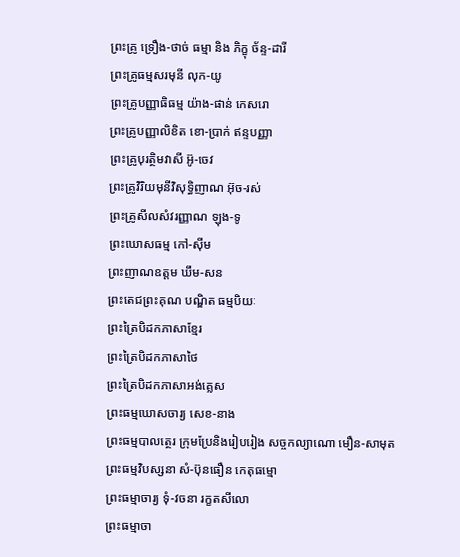ព្រះគ្រូ ទ្រឿង-ថាច់ ធម្មា និង ភិក្ខុ ច័ន្ទ-ដារី
ព្រះគ្រូធម្មសរមុនី លុក-យូ
ព្រះគ្រូបញ្ញាធិធម្ម យ៉ាង-ផាន់ កេសរោ
ព្រះគ្រូបញ្ញាលិខិត ខោ-ប្រាក់ ឥន្ទបញ្ញា
ព្រះគ្រូបុរត្ថិមវាសី អ៊ូ-ចេវ
ព្រះគ្រូវិរិយមុនីវិសុទ្ធិញាណ អ៊ុច-រស់
ព្រះគ្រូសីលសំវរញ្ញាណ ឡុង-ទូ
ព្រះឃោសធម្ម កៅ-ស៊ីម
ព្រះញាណឧត្តម ឃឹម-សន
ព្រះតេជព្រះគុណ បណ្ឌិត ធម្មបិយៈ
ព្រះត្រៃបិដកភាសាខ្មែរ
ព្រះត្រៃបិដកភាសាថៃ
ព្រះត្រៃបិដកភាសាអង់គ្លេស
ព្រះធម្មឃោសចារ្យ សេខ-នាង
ព្រះធម្មបាលត្ថេរ ក្រុមប្រែនិងរៀបរៀង សច្ចកល្យាណោ មឿន-សាមុត
ព្រះធម្មវិបស្សនា សំ-ប៊ុនធឿន កេតុធម្មោ
ព្រះធម្មាចារ្យ ទុំ-វចនា រក្ខតសីលោ
ព្រះធម្មាចា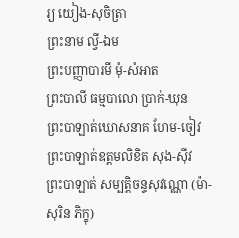រ្យ យៀង-សុចិត្រា
ព្រះនាម ល្វី-ឯម
ព្រះបញ្ញាបារមី មុំ-សំអាត
ព្រះបាលី ធម្មបាលោ ប្រាក់-ឃុន
ព្រះបាឡាត់ឃោសនាគ ហែម-ចៀវ
ព្រះបាឡាត់ឧត្តមលិខិត សុង-ស៊ីវ
ព្រះបាឡាត់ សម្បត្តិចន្ទសុវណ្ណោ (ម៉ា-សុរិន ភិក្ខុ)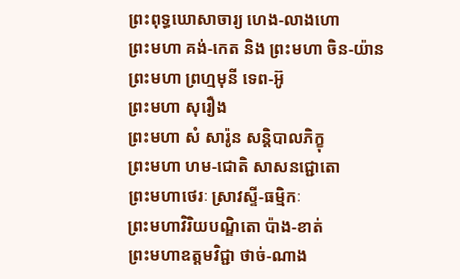ព្រះពុទ្ធឃោសាចារ្យ ហេង-លាងហោ
ព្រះមហា គង់-កេត និង ព្រះមហា ចិន-យ៉ាន
ព្រះមហា ព្រហ្មមុនី ទេព-អ៊ូ
ព្រះមហា សុរឿង
ព្រះមហា សំ សារ៉ូន សន្តិបាលភិក្ខុ
ព្រះមហា ហម-ជោតិ សាសនជ្ជោតោ
ព្រះមហាថេរៈ ស្រាវស្ទី-ធម្មិកៈ
ព្រះមហាវិរិយបណ្ឌិតោ ប៉ាង-ខាត់
ព្រះមហាឧត្តមវិជ្ជា ថាច់-ណាង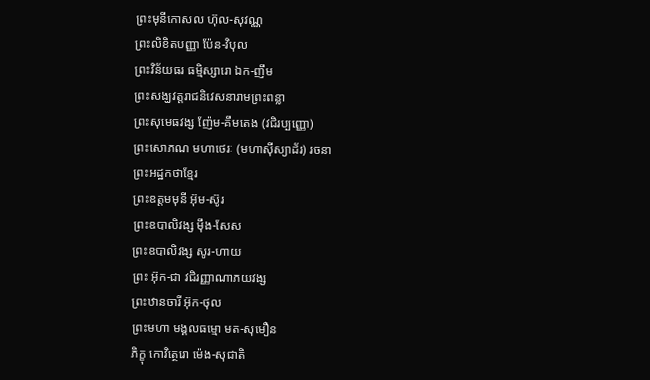ព្រះមុនីកោសល ហ៊ុល-សុវណ្ណ
ព្រះលិខិតបញ្ញា ប៉ែន-វិបុល
ព្រះវិន័យធរ ធម្មិស្សារោ ឯក-ញឹម
ព្រះសង្ឃវត្តរាជនិវេសនារាមព្រះពន្លា
ព្រះសុមេធវង្ស ញ៉ែម-គឹមតេង (វជិរប្បញ្ញោ)
ព្រះសោភណ មហាថេរៈ (មហាស៊ីស្យាដ័រ) រចនា
ព្រះអដ្ឋកថាខ្មែរ
ព្រះឧត្តមមុនី អ៊ុម-ស៊ូរ
ព្រះឧបាលិវង្ស ម៉ឹង-សែស
ព្រះឧបាលិវង្ស សូរ-ហាយ
ព្រះ អ៊ុក-ជា វជិរញ្ញាណាភយវង្ស
ព្រះឋានចារី អ៊ុក-ថុល
ព្រះមហា មង្គលធម្មោ មត-សុមឿន
ភិក្ខុ កោវិត្ថេរោ ម៉េង-សុជាតិ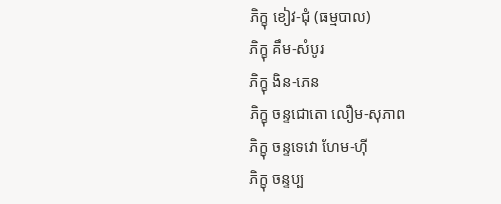ភិក្ខុ ខៀវ-ជុំ (ធម្មបាល)
ភិក្ខុ គឹម-សំបូរ
ភិក្ខុ ងិន-ភេន
ភិក្ខុ ចន្ទជោតោ លឿម-សុភាព
ភិក្ខុ ចន្ទទេវោ ហែម-ហ៊ី
ភិក្ខុ ចន្ទប្ប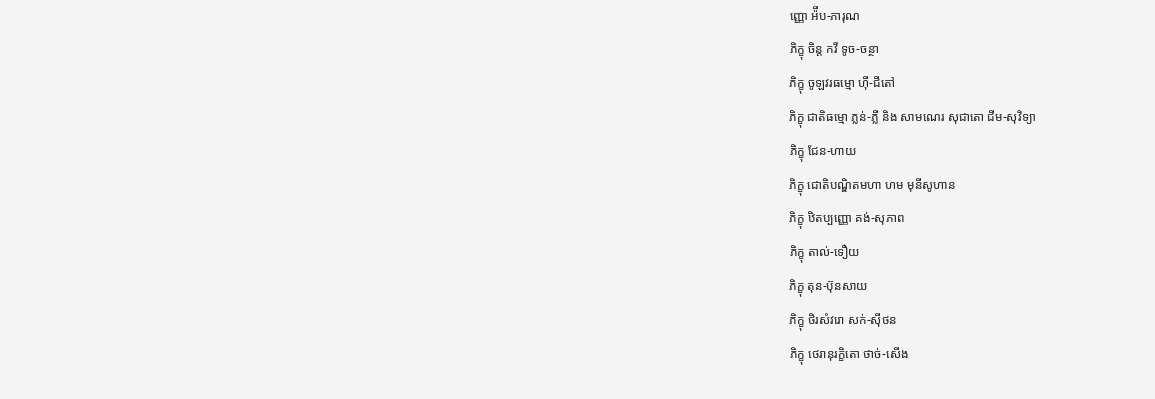ញ្ញោ អ៉ឹប-ភារុណ
ភិក្ខុ ចិន្ត កវី ទូច-ចន្ថា
ភិក្ខុ ចូឡវរធម្មោ ហ៊ី-ជីតៅ
ភិក្ខុ ជាតិធម្មោ ភ្លន់-ភ្លី និង សាមណេរ សុជាតោ ជីម-សុវិទ្យា
ភិក្ខុ ជែន-ហាយ
ភិក្ខុ ជោតិបណ្ឌិតមហា ហម មុនីសូហាន
ភិក្ខុ ឋិតប្បញ្ញោ គង់-សុភាព
ភិក្ខុ តាល់-ទឿយ
ភិក្ខុ តុន-ប៊ុនសាយ
ភិក្ខុ ថិរសំវរោ សក់-ស៊ីថន
ភិក្ខុ ថេរានុរក្ខិតោ ថាច់-សើង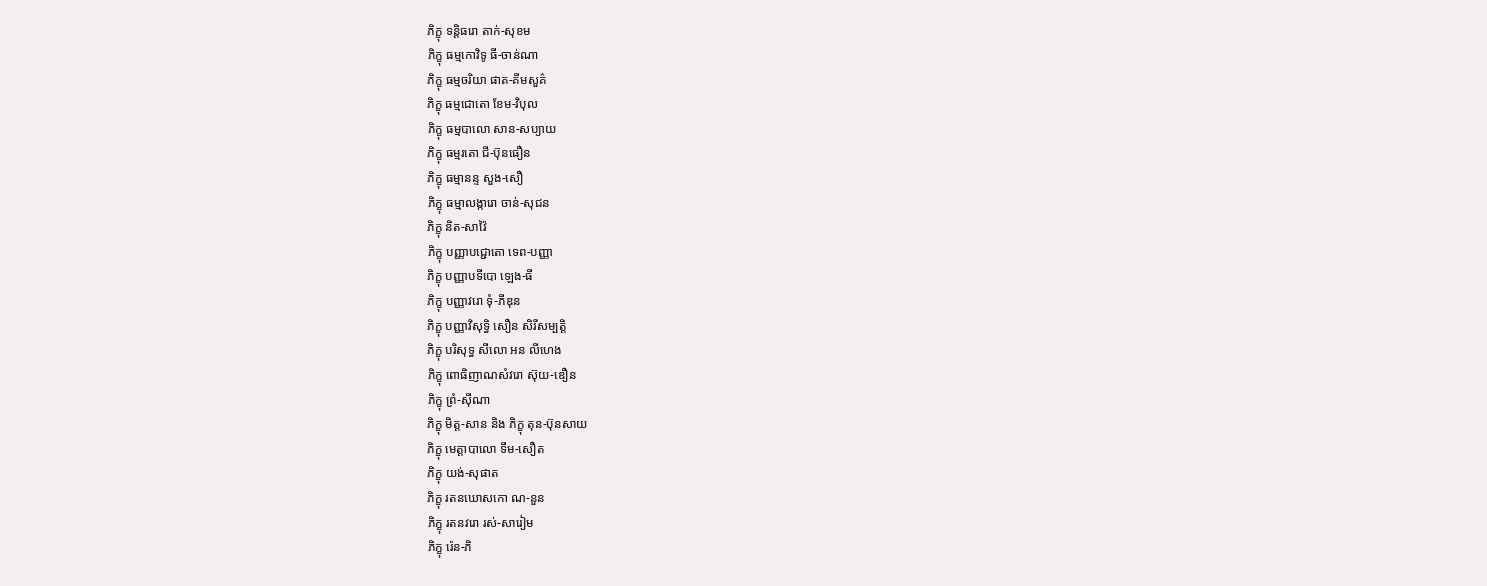ភិក្ខុ ទន្តិធរោ តាក់-សុខម
ភិក្ខុ ធម្មកោវិទូ ធី-ចាន់ណា
ភិក្ខុ ធម្មចរិយា ផាត-គីមសួគ៌
ភិក្ខុ ធម្មជោតោ ខែម-វិបុល
ភិក្ខុ ធម្មបាលោ សាន-សប្យាយ
ភិក្ខុ ធម្មរតោ ជី-ប៊ុនធឿន
ភិក្ខុ ធម្មានន្ទ សួង-សឿ
ភិក្ខុ ធម្មាលង្ការោ ចាន់-សុជន
ភិក្ខុ និត-សាវ៉ៃ
ភិក្ខុ បញ្ញាបជ្ជោតោ ទេព-បញ្ញា
ភិក្ខុ បញ្ញាបទីបោ ឡេង-ធី
ភិក្ខុ បញ្ញាវរោ ទុំ-ភីឌុន
ភិក្ខុ បញ្ញាវិសុទ្ធិ សឿន សិរីសម្បត្តិ
ភិក្ខុ បរិសុទ្ធ សីលោ អន លីហេង
ភិក្ខុ ពោធិញាណសំវរោ ស៊ុយ-ឌឿន
ភិក្ខុ ព្រំ-ស៊ីណា
ភិក្ខុ មិត្ត-សាន និង ភិក្ខុ តុន-ប៊ុនសាយ
ភិក្ខុ មេត្តាបាលោ ទឹម-សឿត
ភិក្ខុ យង់-សុផាត
ភិក្ខុ រតនឃោសកោ ណ-នួន
ភិក្ខុ រតនវរោ រស់-សារៀម
ភិក្ខុ រ៉េន-ភិ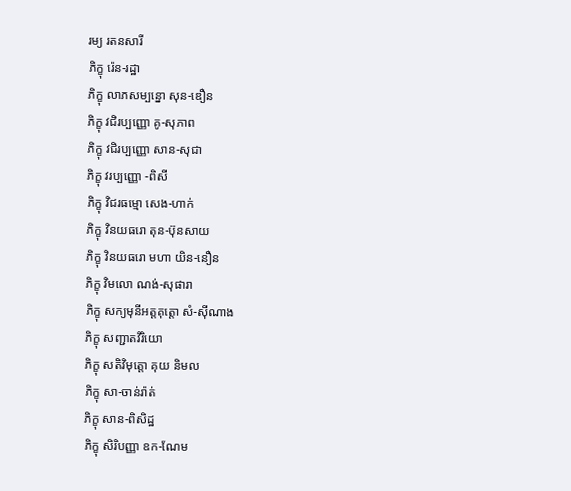រម្យ រតនសារី
ភិក្ខុ រ៉េន-រដ្ឋា
ភិក្ខុ លាភសម្បន្នោ សុន-ឌឿន
ភិក្ខុ វជិរប្បញ្ញោ គូ-សុភាព
ភិក្ខុ វជិរប្បញ្ញោ សាន-សុជា
ភិក្ខុ វរប្បញ្ញោ -ពិសី
ភិក្ខុ វិជរធម្មោ សេង-ហាក់
ភិក្ខុ វិនយធរោ តុន-ប៊ុនសាយ
ភិក្ខុ វិនយធរោ មហា យិន-នឿន
ភិក្ខុ វិមលោ ណង់-សុផារា
ភិក្ខុ សក្យមុនីអត្តគុត្តោ សំ-ស៊ីណាង
ភិក្ខុ សញ្ជាតវិរិយោ
ភិក្ខុ សតិវិមុត្តោ គុយ និមល
ភិក្ខុ សា-ចាន់រ៉ាត់
ភិក្ខុ សាន-ពិសិដ្ឋ
ភិក្ខុ សិរិបញ្ញា ឧក-ណែម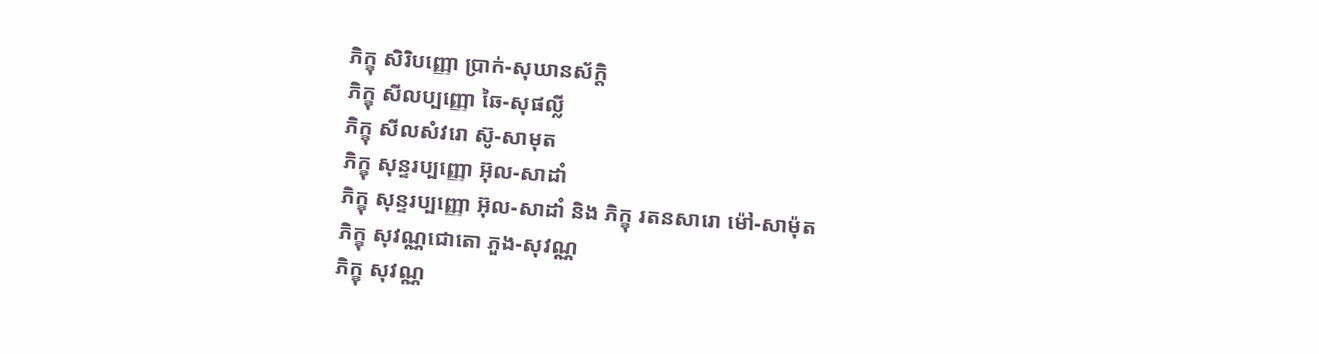ភិក្ខុ សិរិបញ្ញោ ប្រាក់-សុឃានស័ក្តិ
ភិក្ខុ សីលប្បញ្ញោ ឆៃ-សុផល្លី
ភិក្ខុ សីលសំវរោ ស៊ូ-សាមុត
ភិក្ខុ សុន្ទរប្បញ្ញោ អ៊ុល-សាដាំ
ភិក្ខុ សុន្ទរប្បញ្ញោ អ៊ុល-សាដាំ និង ភិក្ខុ រតនសារោ ម៉ៅ-សាម៉ុត
ភិក្ខុ សុវណ្ណជោតោ ភួង-សុវណ្ណ
ភិក្ខុ សុវណ្ណ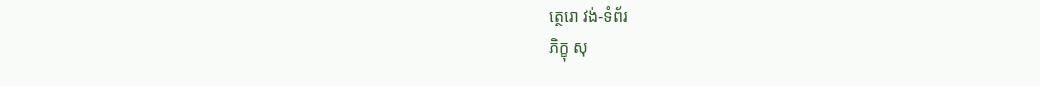ត្ថេរោ វង់-ទំព័រ
ភិក្ខុ សុ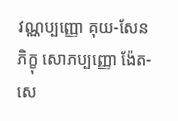វណ្ណប្បញ្ញោ គុយ-សែន
ភិក្ខុ សោភប្បញ្ញោ ង៉ែត-សេ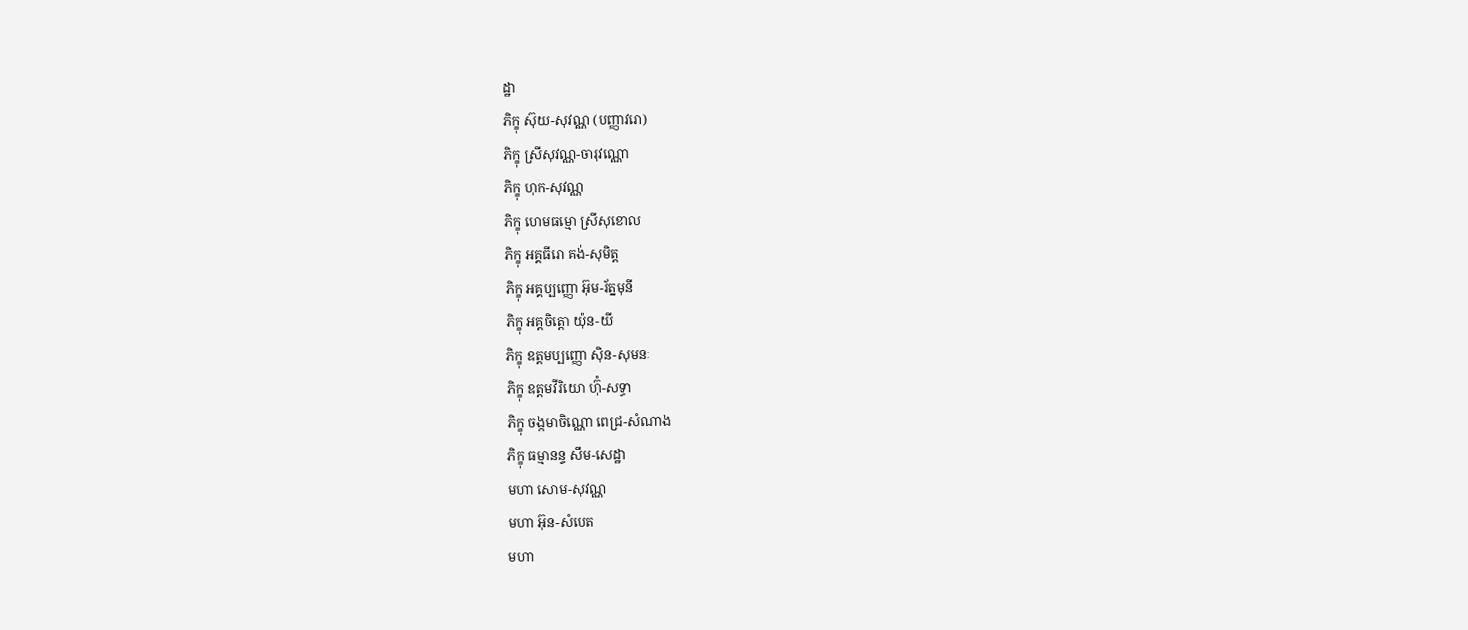ដ្ឋា
ភិក្ខុ ស៊ុយ-សុវណ្ណ (បញ្ញាវរោ)
ភិក្ខុ ស្រីសុវណ្ណ-ចារុវណ្ណោ
ភិក្ខុ ហុក-សុវណ្ណ
ភិក្ខុ ហេមធម្មោ ស្រីសុខោល
ភិក្ខុ អគ្គធីរោ គង់-សុមិត្ត
ភិក្ខុ អគ្គប្បញ្ញោ អ៊ុម-រ័ត្នមុនី
ភិក្ខុ អគ្តចិត្តោ យ៉ុន-យី
ភិក្ខុ ឧត្តមប្បញ្ញោ ស៊ិន-សុមនៈ
ភិក្ខុ ឧត្តមវីរិយោ ហ៊ុំ-សទ្ធា
ភិក្ខុ ចង្កមាចិណ្ណោ ពេជ្រ-សំណាង
ភិក្ខុ ធម្មានន្ទ សឹម-សេដ្ឋា
មហា សោម-សុវណ្ណ
មហា អ៊ុន-សំបេត
មហា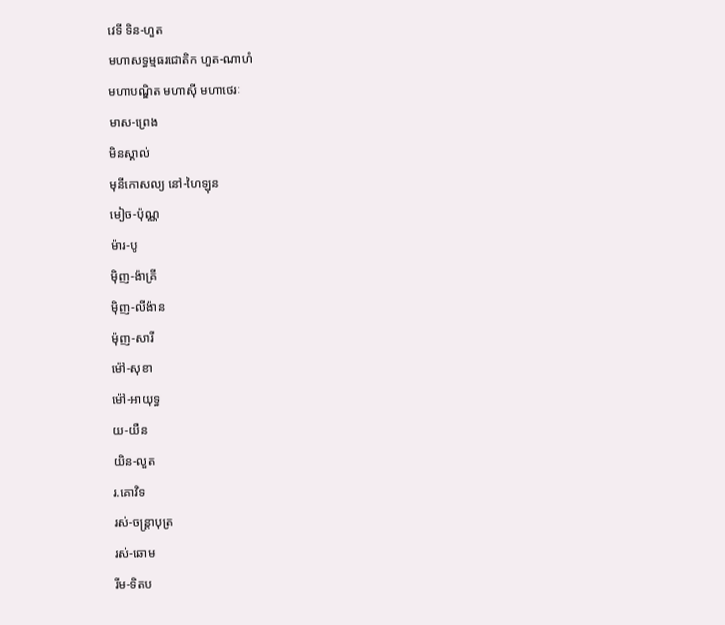វេទី ទិន-ហួត
មហាសទ្ធម្មធរជោតិក ហួត-ណាហំ
មហាបណ្ឌិត មហាស៊ី មហាថេរៈ
មាស-ព្រេង
មិនស្គាល់
មុនីកោសល្យ នៅ-ហៃឡុន
មៀច-ប៉ុណ្ណ
ម៉ារ-បូ
ម៉ិញ-ង៉ាគ្រី
ម៉ិញ-លីង៉ាន
ម៉ុញ-សារី
ម៉ៅ-សុខា
ម៉ៅ-អាយុទ្ធ
យ-យឺន
យិន-លួត
រ.គោវិទ
រស់-ចន្ត្រាបុត្រ
រស់-ឆោម
រីម-ទិតប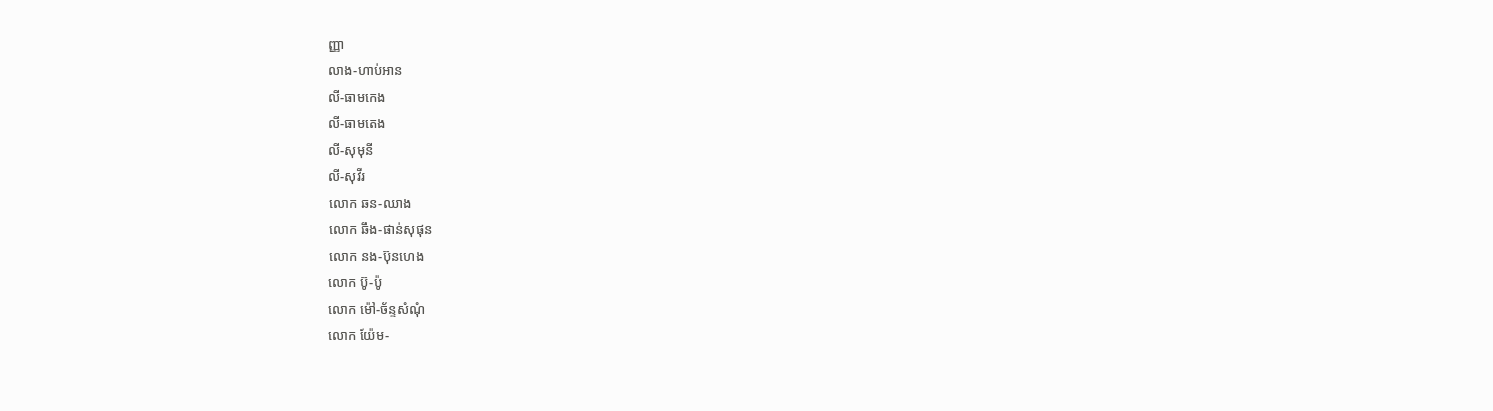ញ្ញា
លាង-ហាប់អាន
លី-ធាមកេង
លី-ធាមតេង
លី-សុមុនី
លី-សុវីរ
លោក ឆន-ឈាង
លោក ឆឹង-ផាន់សុផុន
លោក នង-ប៊ុនហេង
លោក ប៊ូ-ប៉ូ
លោក ម៉ៅ-ច័ន្ទសំណុំ
លោក យ៉ែម-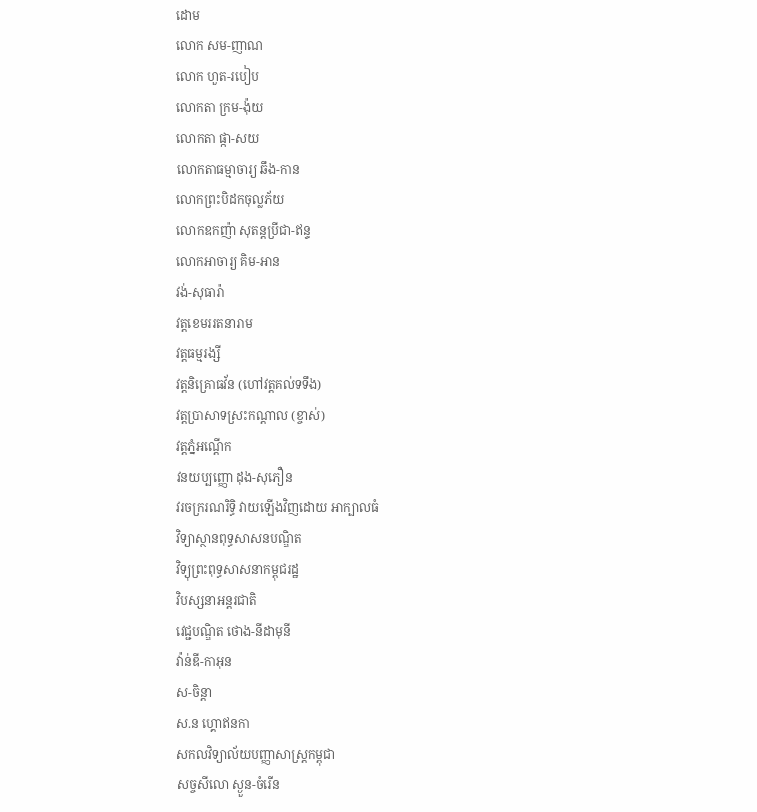ដោម
លោក សម-ញាណ
លោក ហួត-របៀប
លោកតា ក្រម-ង៉ុយ
លោកតា ផ្កា-សយ
លោកតាធម្មាចារ្យ ឆឹង-កាន
លោកព្រះបិដកចុល្លភ័យ
លោកឧកញ៉ា សុតន្តប្រីជា-ឥន្ទ
លោកអាចារ្យ គិម-អាន
វង់-សុធារ៉ា
វត្តខេមររតនារាម
វត្តធម្មរង្សី
វត្តនិគ្រោធវ័ន (ហៅវត្តគល់ទទឹង)
វត្តប្រាសាទស្រះកណ្តាល (ខ្ចាស់)
វត្តភ្នំអណ្តើក
វនយប្បញ្ញោ ដុង-សុភឿន
វរចក្ររណរិទ្ធិ វាយឡើងវិញដោយ អាក្បាលធំ
វិទ្យាស្ថានពុទ្ធសាសនបណ្ឌិត
វិទ្យុព្រះពុទ្ធសាសនាកម្ពុជរដ្ឋ
វិបស្សនាអន្តរជាតិ
វេជ្ជបណ្ឌិត ថោង-នីដាមុនី
វ៉ាន់ឌី-កាអុន
ស-ចិន្តា
ស.ន ហ្គោឥនកា
សកលវិទ្យាល័យបញ្ញាសាស្រ្តកម្ពុជា
សច្ចសីលោ ស្ងួន-ចំរើន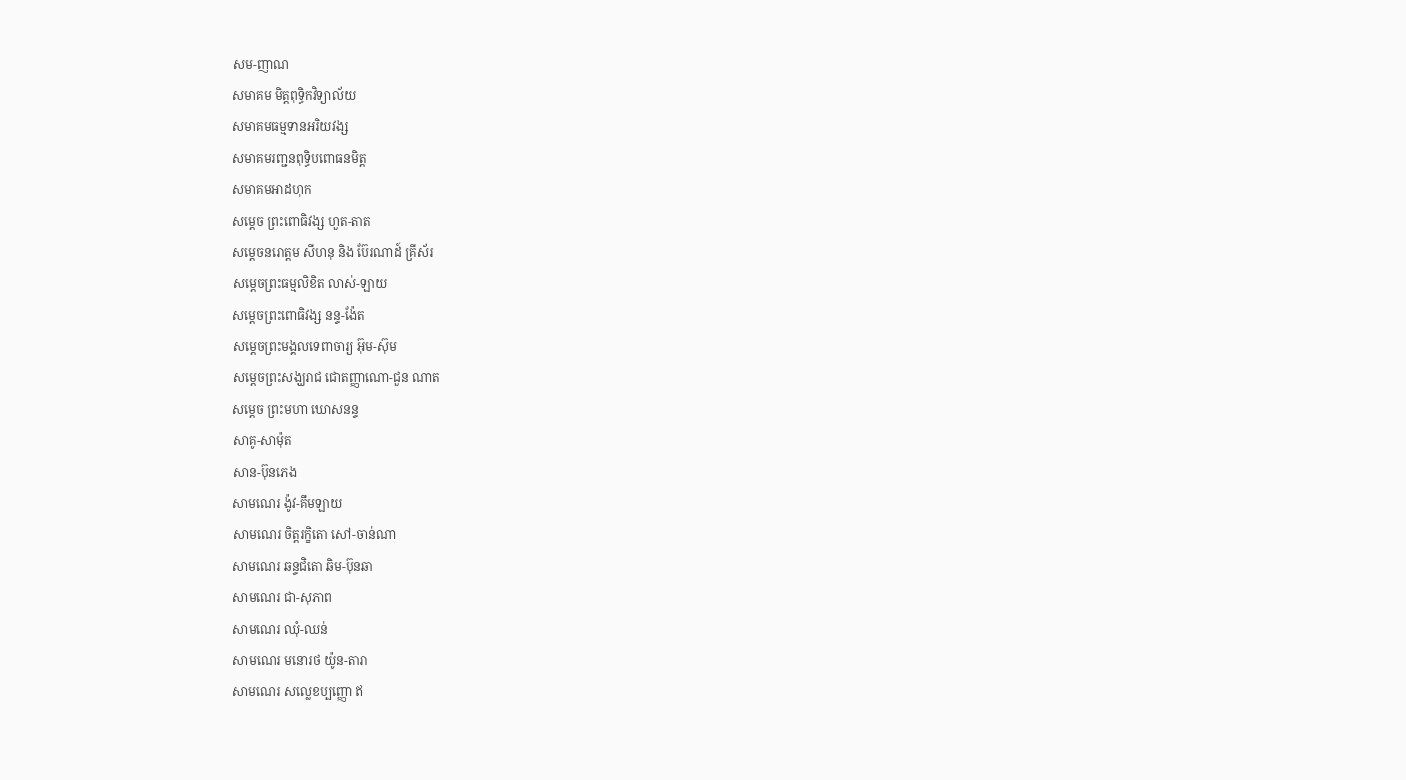សម-ញាណ
សមាគម មិត្តពុទ្ធិកវិទ្យាល័យ
សមាគមធម្មទានអរិយវង្ស
សមាគមរពា្ជនពុទ្ធិបពោធនមិត្ត
សមាគមអាដហុក
សម្ដេច ព្រះពោធិវង្ស ហួត-តាត
សម្តេចនរោត្តម សីហនុ និង ប៊ែរណាដ៍ គ្រីស័រ
សម្តេចព្រះធម្មលិខិត លាស់-ឡាយ
សម្តេចព្រះពោធិវង្ស នន្ទ-ង៉ែត
សម្តេចព្រះមង្គលទេពាចារ្យ អ៊ុម-ស៊ុម
សម្តេចព្រះសង្ឃរាជ ជោតញ្ញាណោ-ជួន ណាត
សម្តេច ព្រះមហា ឃោសនន្ទ
សាគូ-សាម៉ុត
សាន-ប៊ុនភេង
សាមណេរ ង៉ូវ-គឹមឡាយ
សាមណេរ ចិត្តរក្ខិតោ សៅ-ចាន់ណា
សាមណេរ ឆន្ទជិតោ ឆិម-ប៊ុនឆា
សាមណេរ ជា-សុភាព
សាមណេរ ឈុំ-ឈន់
សាមណេរ មនោរថ យ៉ូន-តារា
សាមណេរ សល្លេខប្បញ្ញោ ឥ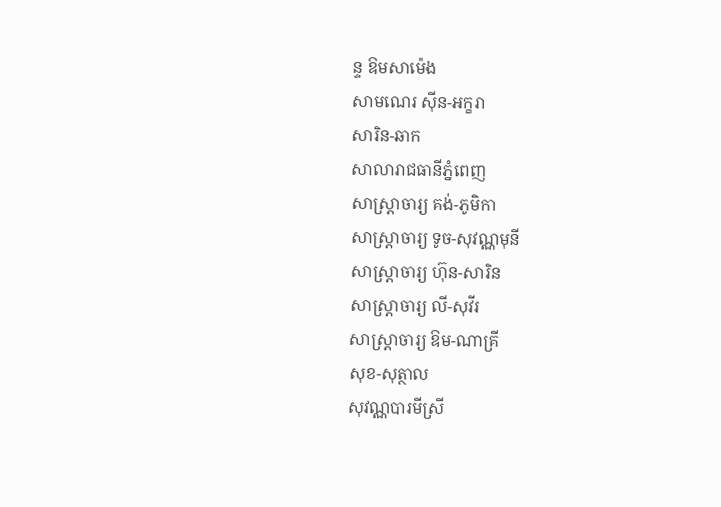ន្ទ ឱមសាម៉េង
សាមណេរ ស៊ីន-អក្ខរា
សារិន-ឆាក
សាលារាជធានីភ្នំពេញ
សាស្ត្រាចារ្យ គង់-ភូមិកា
សាស្ត្រាចារ្យ ទូច-សុវណ្ណមុនី
សាស្ត្រាចារ្យ ហ៊ុន-សារិន
សាស្រ្តាចារ្យ លី-សុវីរ
សាស្រ្តាចារ្យ ឱម-ណាគ្រី
សុខ-សុត្ថាល
សុវណ្ណបារមីស្រី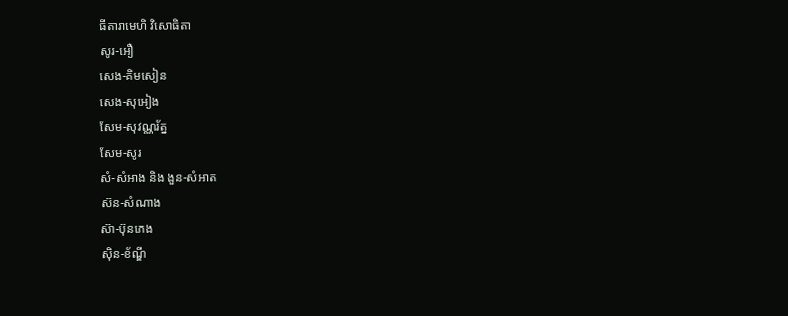ធីតារាមេហិ វិសោធិតា
សូរ-អឿ
សេង-គិមសៀន
សេង-សុអៀង
សែម-សុវណ្ណរ័ត្ន
សែម-សូរ
សំ-សំអាង និង ងួន-សំអាត
ស៊ន-សំណាង
ស៊ា-ប៊ុនភេង
ស៊ិន-ខ័ណ្ឌី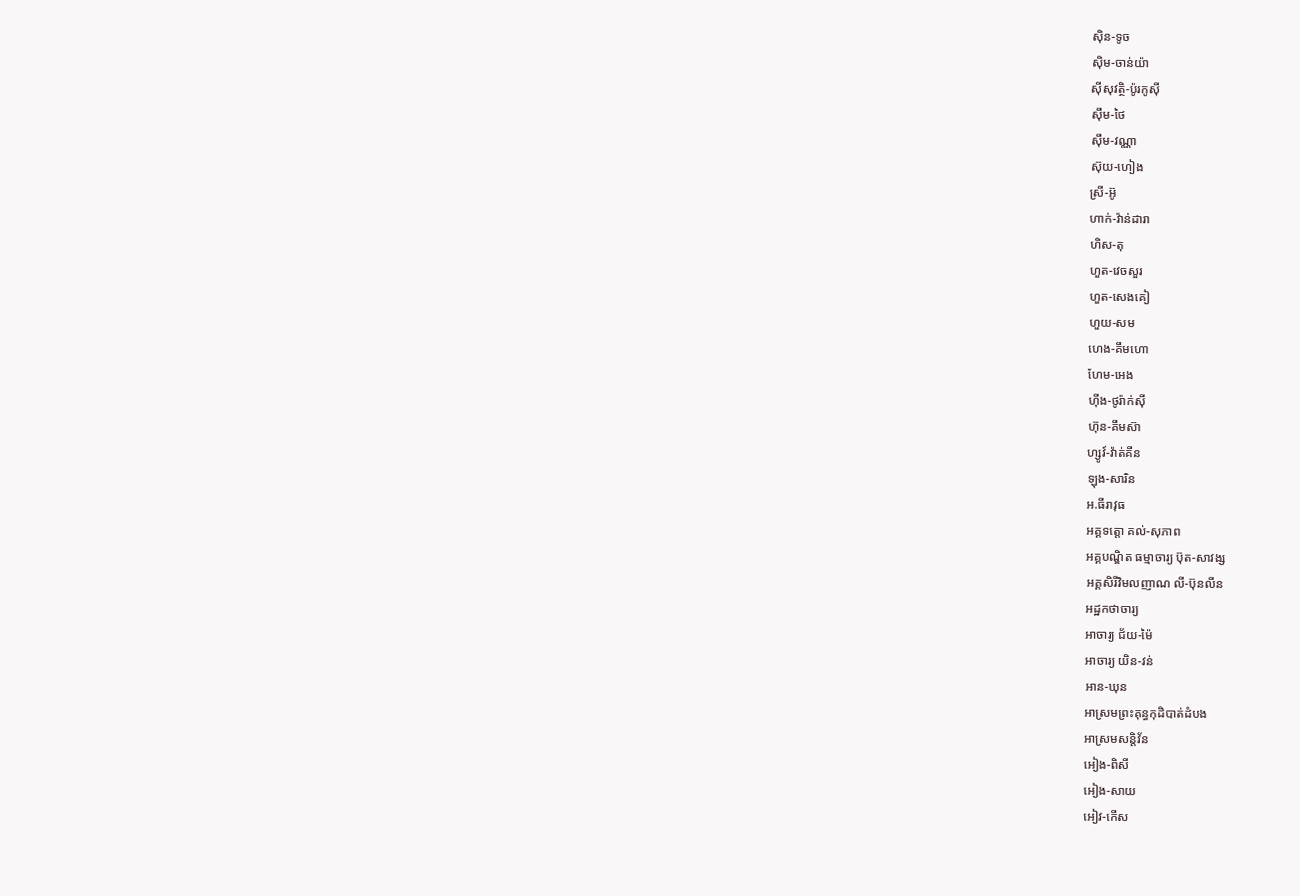ស៊ិន-ទូច
ស៊ិម-ចាន់យ៉ា
ស៊ីសុវត្ថិ-ប៉ូរកូស៊ី
ស៊ឹម-ថៃ
ស៊ឹម-វណ្ណា
ស៊ុយ-ហៀង
ស្រី-អ៊ូ
ហាក់-វ៉ាន់ដារា
ហិស-តុ
ហួត-វេចសួរ
ហួត-សេងគៀ
ហួយ-សម
ហេង-គឹមហោ
ហែម-អេង
ហ៊ីង-ថូរ៉ាក់ស៊ី
ហ៊ុន-គឹមស៊ា
ហ្សូវ៍-វ៉ាត់គីន
ឡុង-សារិន
អ.ធីរាវុធ
អគ្គទត្តោ គល់-សុភាព
អគ្គបណ្ឌិត ធម្មាចារ្យ ប៊ុត-សាវង្ស
អគ្គសិរីវិមលញាណ លី-ប៊ុនលីន
អដ្ឋកថាចារ្យ
អាចារ្យ ជ័យ-ម៉ៃ
អាចារ្យ យិន-វន់
អាន-ឃុន
អាស្រមព្រះគុន្ធកុដិបាត់ដំបង
អាស្រមសន្តិវ័ន
អៀង-ពិសី
អៀង-សាយ
អៀវ-កើស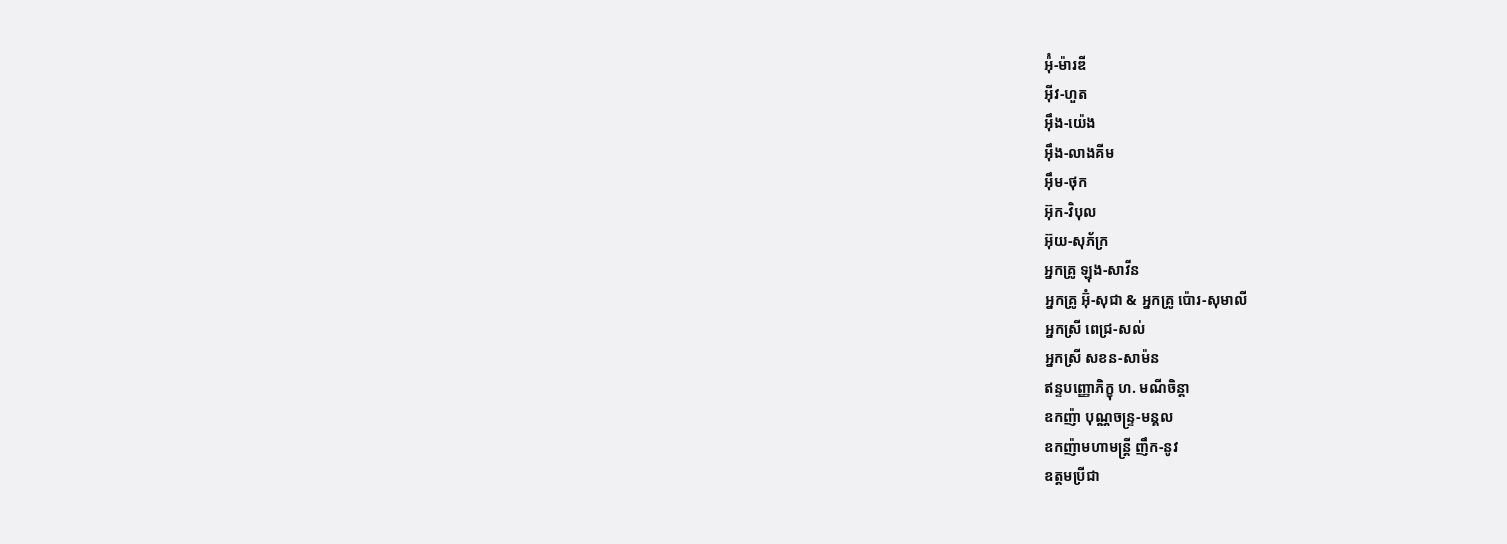អ៉ុំ-ម៉ារឌី
អ៊ីវ-ហួត
អ៊ឹង-យ៉េង
អ៊ឹង-លាងគីម
អ៊ឹម-ថុក
អ៊ុក-វិបុល
អ៊ុយ-សុភ័ក្រ
អ្នកគ្រូ ឡុង-សាវីន
អ្នកគ្រូ អ៊ុំ-សុជា & អ្នកគ្រូ ប៉ោរ-សុមាលី
អ្នកស្រី ពេជ្រ-សល់
អ្នកស្រី សខន-សាម៉ន
ឥន្ទបញ្ញោភិក្ខុ ហ. មណីចិន្តា
ឧកញ៉ា បុណ្ណចន្រ្ទ-មន្គល
ឧកញ៉ាមហាមន្រ្តី ញឹក-នូវ
ឧត្តមប្រីជា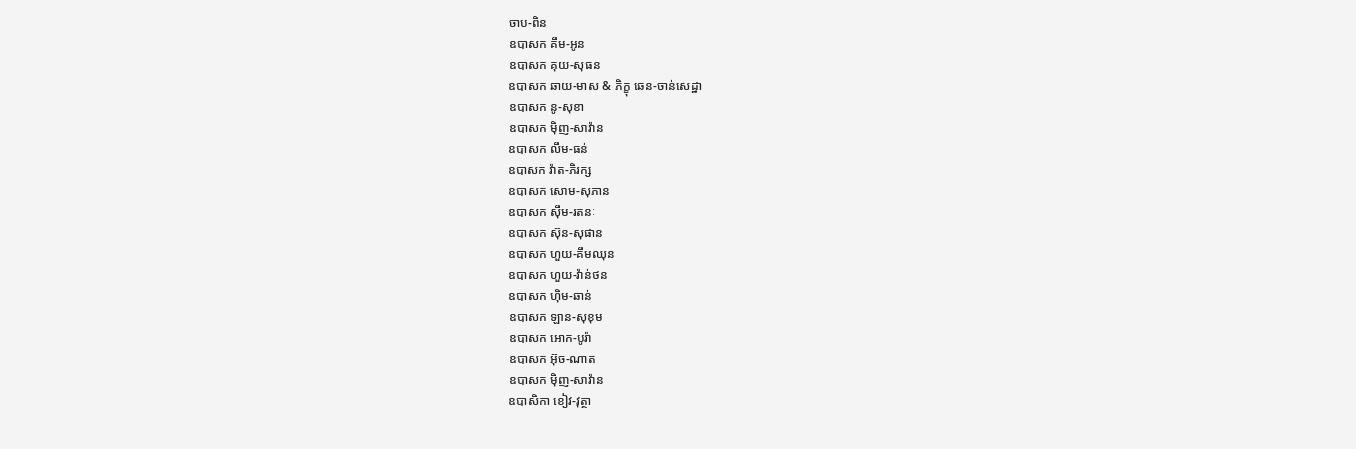ចាប-ពិន
ឧបាសក គឹម-អូន
ឧបាសក គុយ-សុធន
ឧបាសក ឆាយ-មាស & ភិក្ខុ ឆេន-ចាន់សេដ្ឋា
ឧបាសក នូ-សុខា
ឧបាសក ម៉ិញ-សាវ៉ាន
ឧបាសក លឹម-ធន់
ឧបាសក វ៉ាត-ភិរក្ស
ឧបាសក សោម-សុភាន
ឧបាសក ស៊ឹម-រតនៈ
ឧបាសក ស៊ុន-សុផាន
ឧបាសក ហួយ-គឹមឈុន
ឧបាសក ហួយ-វ៉ាន់ថន
ឧបាសក ហ៊ិម-ឆាន់
ឧបាសក ឡាន-សុខុម
ឧបាសក អោក-បូរ៉ា
ឧបាសក អ៊ុច-ណាត
ឧបាសក ម៉ិញ-សាវ៉ាន
ឧបាសិកា ខៀវ-វុត្ថា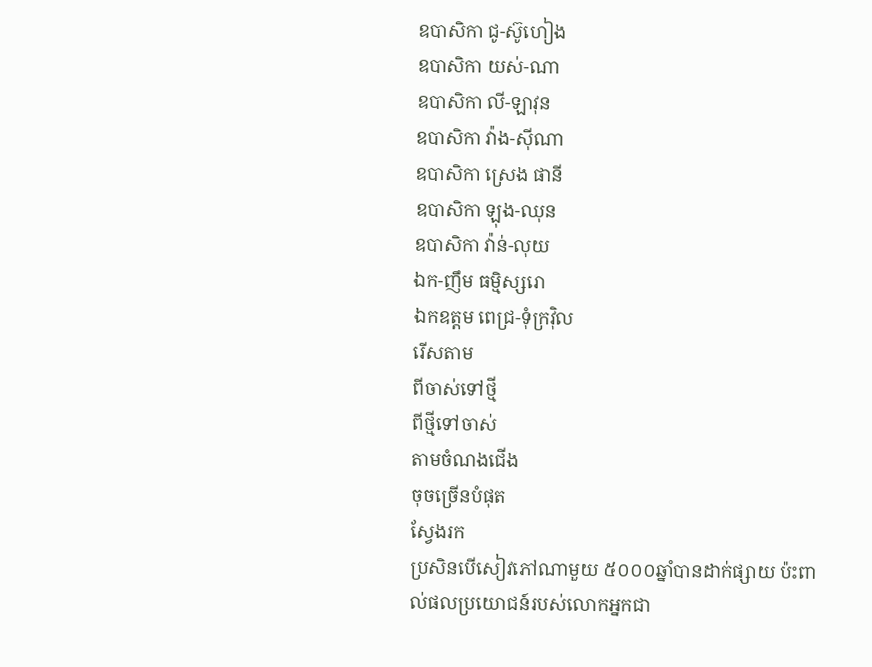ឧបាសិកា ជូ-ស៊ូហៀង
ឧបាសិកា យស់-ណា
ឧបាសិកា លី-ឡាវុន
ឧបាសិកា វ៉ាង-ស៊ីណា
ឧបាសិកា ស្រេង ផានី
ឧបាសិកា ឡុង-ឈុន
ឧបាសិកា វ៉ាន់-លុយ
ឯក-ញឹម ធម្មិស្សរោ
ឯកឧត្ដម ពេជ្រ-ទុំក្រវ៉ិល
រើសតាម
ពីចាស់ទៅថ្មី
ពីថ្មីទៅចាស់
តាមចំណងជើង
ចុចច្រើនបំផុត
ស្វែងរក
ប្រសិនបើសៀវភៅណាមួយ ៥០០០ឆ្នាំបានដាក់ផ្សាយ ប៉ះពាល់ផលប្រយោជន៍របស់លោកអ្នកជា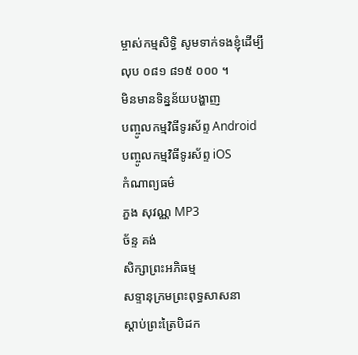ម្ចាស់កម្មសិទ្ធិ សូមទាក់ទងខ្ញុំដើម្បីលុប ០៨១ ៨១៥ ០០០ ។
មិនមានទិន្នន័យបង្ហាញ
បញ្ចូលកម្មវិធីទូរស័ព្ទ Android
បញ្ចូលកម្មវិធីទូរស័ព្ទ iOS
កំណាព្យធម៌
ភួង សុវណ្ណ MP3
ច័ន្ទ គង់
សិក្សាព្រះអភិធម្ម
សទ្ទានុក្រមព្រះពុទ្ធសាសនា
ស្តាប់ព្រះត្រៃបិដក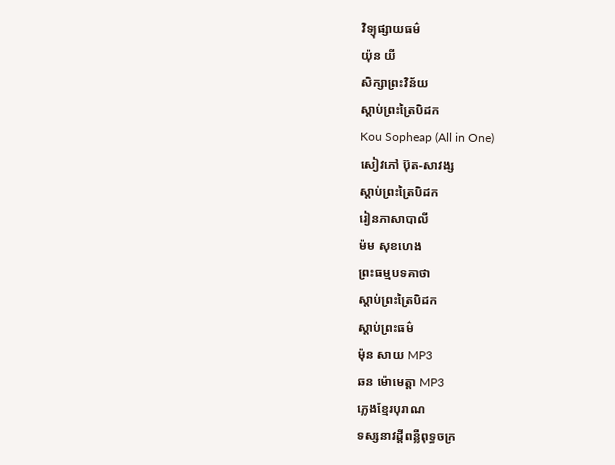វិទ្យុផ្សាយធម៌
យ៉ុន យី
សិក្សាព្រះវិន័យ
ស្តាប់ព្រះត្រៃបិដក
Kou Sopheap (All in One)
សៀវភៅ ប៊ុត-សាវង្ស
ស្តាប់ព្រះត្រៃបិដក
រៀនភាសាបាលី
ម៉ម សុខហេង
ព្រះធម្មបទគាថា
ស្តាប់ព្រះត្រៃបិដក
ស្តាប់ព្រះធម៌
ម៉ុន សាយ MP3
ឆន ម៉ោមេត្តា MP3
ភ្លេងខ្មែរបុរាណ
ទស្សនាវដ្តីពន្លឺពុទ្ធចក្រ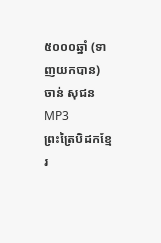៥០០០ឆ្នាំ (ទាញយកបាន)
ចាន់ សុជន MP3
ព្រះត្រៃបិដកខ្មែរ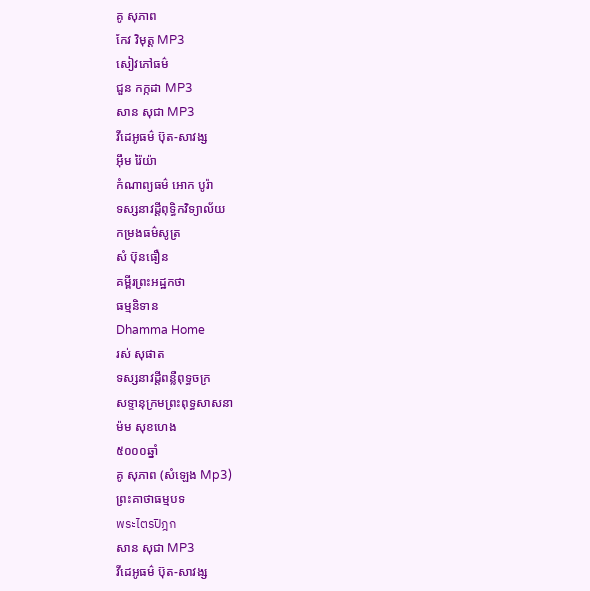គូ សុភាព
កែវ វិមុត្ត MP3
សៀវភៅធម៌
ជួន កក្កដា MP3
សាន សុជា MP3
វីដេអូធម៌ ប៊ុត-សាវង្ស
អ៊ឹម រ៉ៃយ៉ា
កំណាព្យធម៌ អោក បូរ៉ា
ទស្សនាវដ្តីពុទ្ធិកវិទ្យាល័យ
កម្រងធម៌សូត្រ
សំ ប៊ុនធឿន
គម្ពីរព្រះអដ្ឋកថា
ធម្មនិទាន
Dhamma Home
រស់ សុផាត
ទស្សនាវដ្តីពន្លឺពុទ្ធចក្រ
សទ្ទានុក្រមព្រះពុទ្ធសាសនា
ម៉ម សុខហេង
៥០០០ឆ្នាំ
គូ សុភាព (សំឡេង Mp3)
ព្រះគាថាធម្មបទ
พระไตรปิฎก
សាន សុជា MP3
វីដេអូធម៌ ប៊ុត-សាវង្ស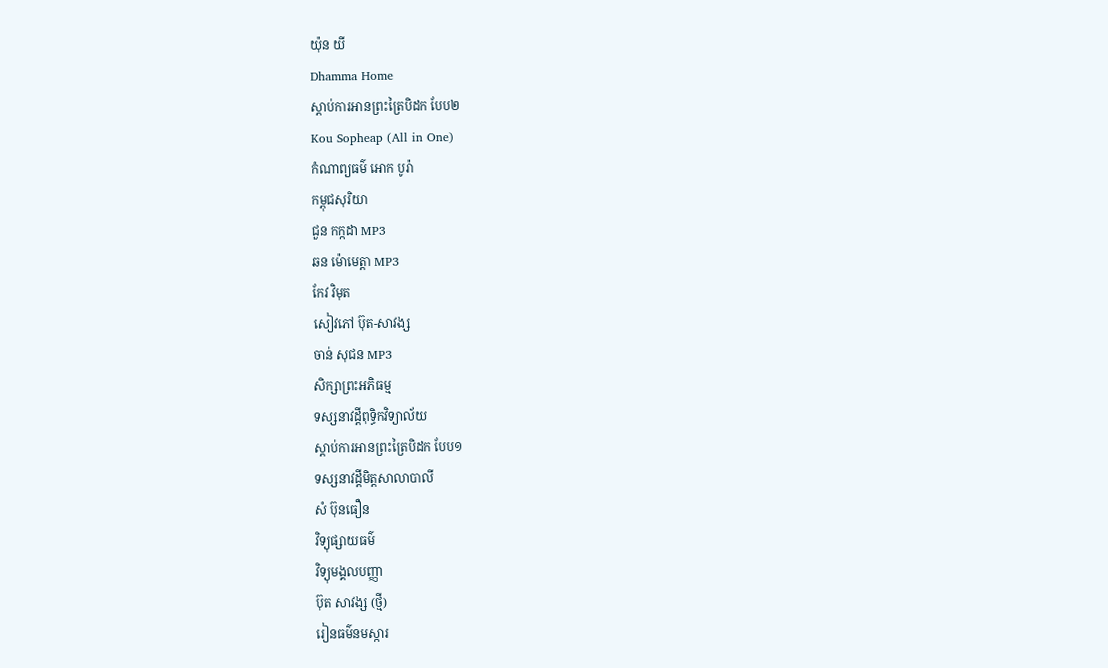យ៉ុន យី
Dhamma Home
ស្តាប់ការអានព្រះត្រៃបិដក បែប២
Kou Sopheap (All in One)
កំណាព្យធម៌ អោក បូរ៉ា
កម្ពុជសុរិយា
ជួន កក្កដា MP3
ឆន ម៉ោមេត្តា MP3
កែវ វិមុត
សៀវភៅ ប៊ុត-សាវង្ស
ចាន់ សុជន MP3
សិក្សាព្រះអភិធម្ម
ទស្សនាវដ្តីពុទ្ធិកវិទ្យាល័យ
ស្តាប់ការអានព្រះត្រៃបិដក បែប១
ទស្សនាវដ្តីមិត្តសាលាបាលី
សំ ប៊ុនធឿន
វិទ្យុផ្សាយធម៌
វិទ្យុមង្គលបញ្ញា
ប៊ុត សាវង្ស (ថ្មី)
រៀនធម៌នមស្ការ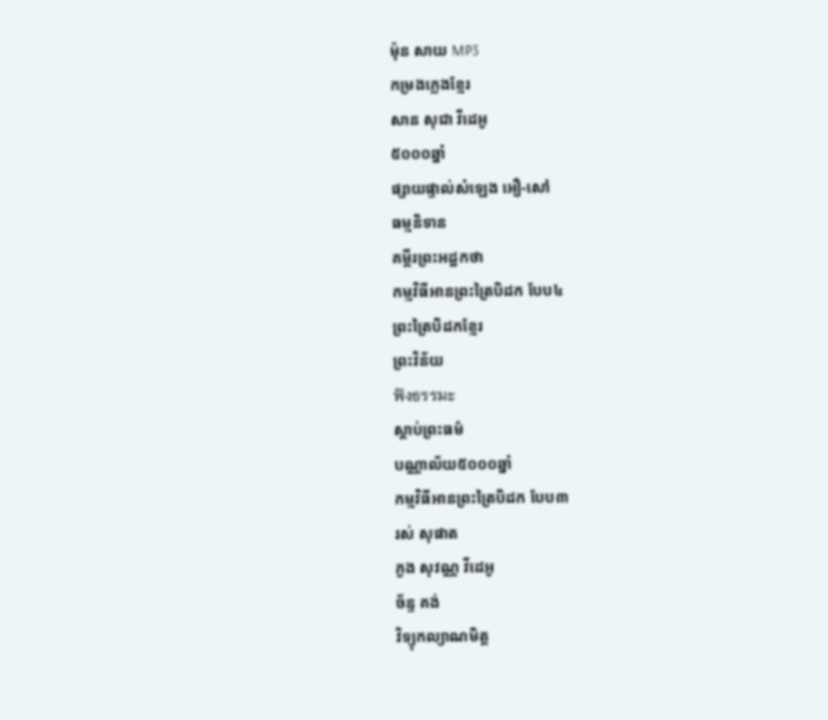ម៉ុន សាយ MP3
កម្រងភ្លេងខ្មែរ
សាន សុជា វីដេអូ
៥០០០ឆ្នាំ
ផ្សាយផ្ទាល់សំឡេង អឿ-សៅ
ធម្មនិទាន
គម្ពីរព្រះអដ្ឋកថា
កម្មវិធីអានព្រះត្រៃបិដក បែប៤
ព្រះត្រៃបិដកខ្មែរ
ព្រះវិន័យ
ฟังธรรมะ
ស្តាប់ព្រះធម៌
បណ្ណាល័យ៥០០០ឆ្នាំ
កម្មវិធីអានព្រះត្រៃបិដក បែប៣
រស់ សុផាត
ភួង សុវណ្ណ វីដេអូ
ច័ន្ទ គង់
វិទ្យុកល្យាណមិត្ត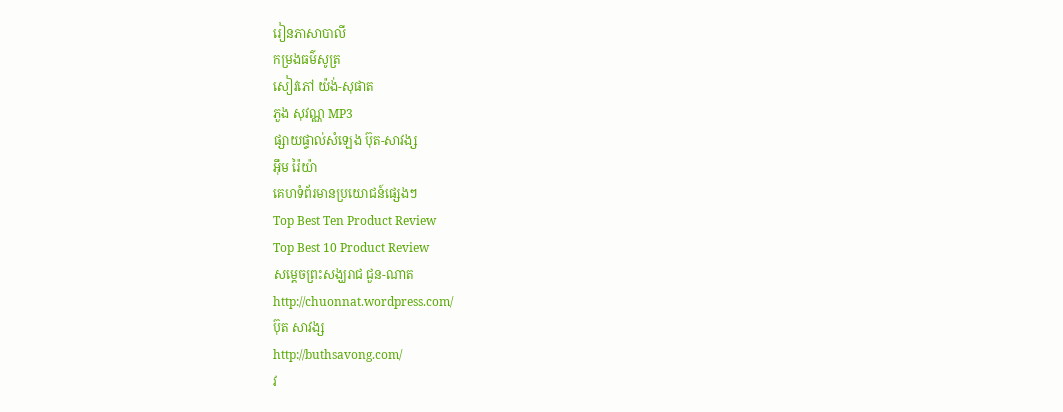រៀនភាសាបាលី
កម្រងធម៌សូត្រ
សៀវភៅ យ៉ង់-សុផាត
ភួង សុវណ្ណ MP3
ផ្សាយផ្ទាល់សំឡេង ប៊ុត-សាវង្ស
អ៊ឹម រ៉ៃយ៉ា
គេហទំព័រមានប្រយោជន៍ផ្សេងៗ
Top Best Ten Product Review
Top Best 10 Product Review
សម្តេចព្រះសង្ឃរាជ ជួន-ណាត
http://chuonnat.wordpress.com/
ប៊ុត សាវង្ស
http://buthsavong.com/
វ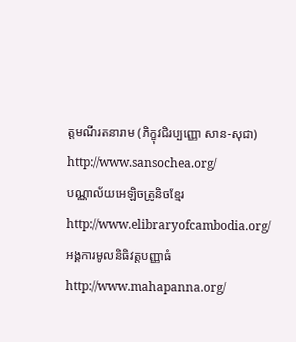ត្តមណីរតនារាម (ភិក្ខុវជិរប្បញ្ញោ សាន-សុជា)
http://www.sansochea.org/
បណ្ណាល័យអេឡិចត្រូនិចខ្មែរ
http://www.elibraryofcambodia.org/
អង្គការមូលនិធិវត្តបញ្ញាធំ
http://www.mahapanna.org/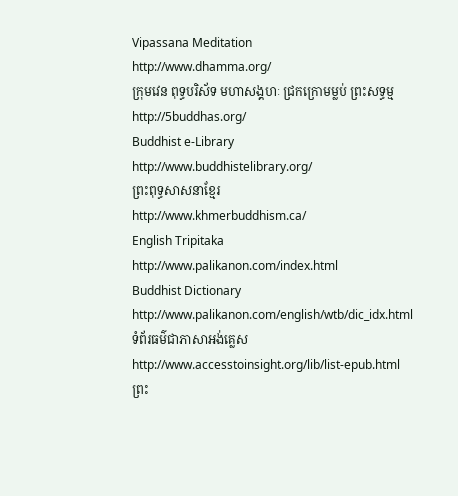Vipassana Meditation
http://www.dhamma.org/
ក្រុមវេន ពុទ្ធបរិស័ទ មហាសង្គហៈ ជ្រកក្រោមម្លប់ ព្រះសទ្ធម្ម
http://5buddhas.org/
Buddhist e-Library
http://www.buddhistelibrary.org/
ព្រះពុទ្ធសាសនាខ្មែរ
http://www.khmerbuddhism.ca/
English Tripitaka
http://www.palikanon.com/index.html
Buddhist Dictionary
http://www.palikanon.com/english/wtb/dic_idx.html
ទំព័រធម៌ជាភាសាអង់គ្លេស
http://www.accesstoinsight.org/lib/list-epub.html
ព្រះ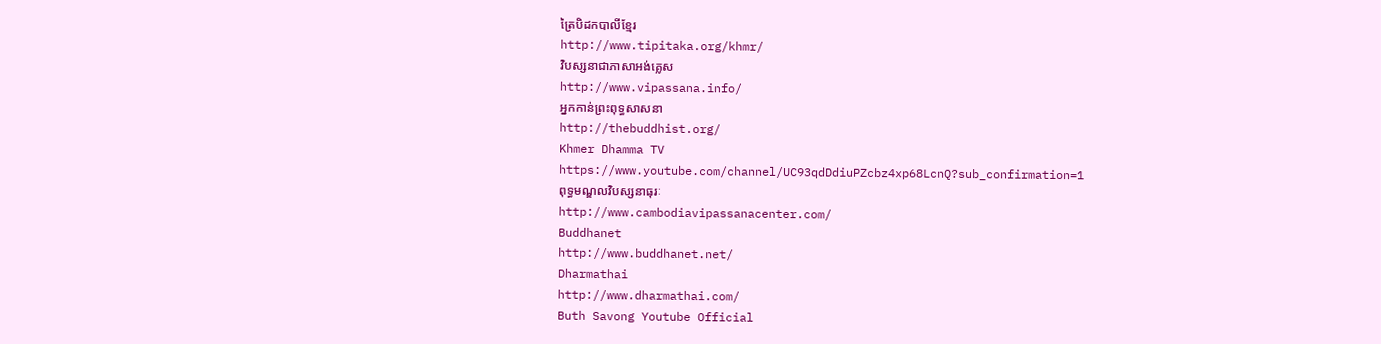ត្រៃបិដកបាលីខ្មែរ
http://www.tipitaka.org/khmr/
វិបស្សនាជាភាសាអង់គ្លេស
http://www.vipassana.info/
អ្នកកាន់ព្រះពុទ្ធសាសនា
http://thebuddhist.org/
Khmer Dhamma TV
https://www.youtube.com/channel/UC93qdDdiuPZcbz4xp68LcnQ?sub_confirmation=1
ពុទ្ធមណ្ឌលវិបស្សនាធុរៈ
http://www.cambodiavipassanacenter.com/
Buddhanet
http://www.buddhanet.net/
Dharmathai
http://www.dharmathai.com/
Buth Savong Youtube Official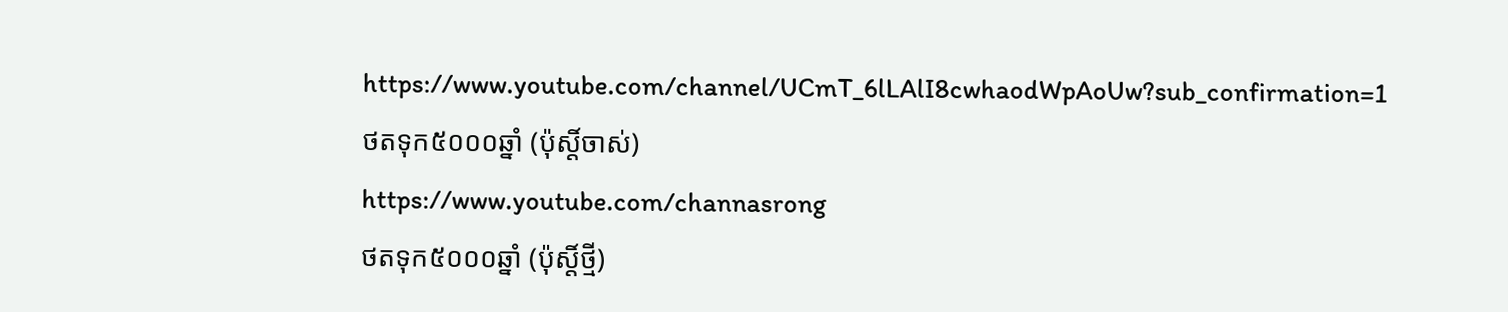https://www.youtube.com/channel/UCmT_6lLAlI8cwhaodWpAoUw?sub_confirmation=1
ថតទុក៥០០០ឆ្នាំ (ប៉ុស្តិ៍ចាស់)
https://www.youtube.com/channasrong
ថតទុក៥០០០ឆ្នាំ (ប៉ុស្តិ៍ថ្មី)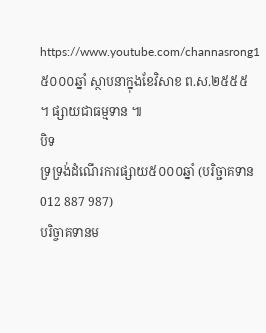https://www.youtube.com/channasrong1
៥០០០ឆ្នាំ ស្ថាបនាក្នុងខែវិសាខ ព.ស.២៥៥៥ ។ ផ្សាយជាធម្មទាន ៕
បិទ
ទ្រទ្រង់ដំណើរការផ្សាយ៥០០០ឆ្នាំ (បរិច្ជាគទាន 012 887 987)
បរិច្ចាគទានម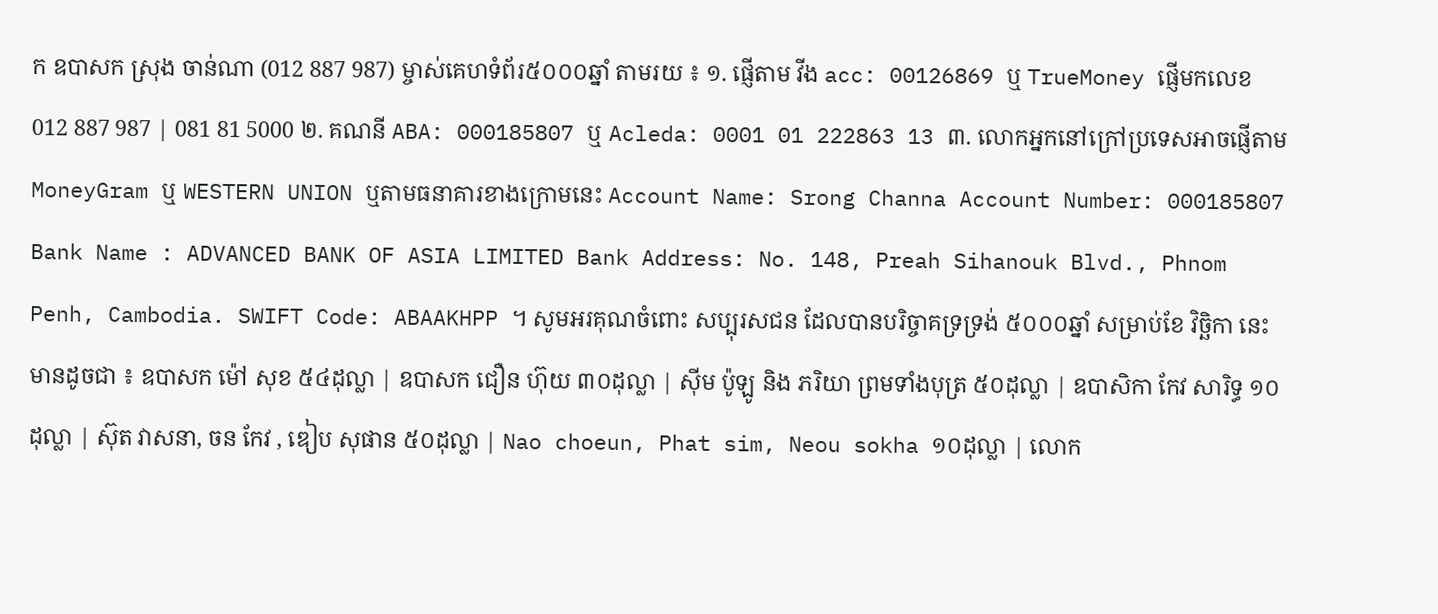ក ឧបាសក ស្រុង ចាន់ណា (012 887 987) ម្ចាស់គេហទំព័រ៥០០០ឆ្នាំ តាមរយ ៖ ១. ផ្ញើតាម វីង acc: 00126869 ឬ TrueMoney ផ្ញើមកលេខ 012 887 987 | 081 81 5000 ២. គណនី ABA: 000185807 ឬ Acleda: 0001 01 222863 13 ៣. លោកអ្នកនៅក្រៅប្រទេសអាចផ្ញើតាម MoneyGram ឬ WESTERN UNION ឬតាមធនាគារខាងក្រោមនេះ Account Name: Srong Channa Account Number: 000185807 Bank Name : ADVANCED BANK OF ASIA LIMITED Bank Address: No. 148, Preah Sihanouk Blvd., Phnom Penh, Cambodia. SWIFT Code: ABAAKHPP ។ សូមអរគុណចំពោះ សប្បុរសជន ដែលបានបរិច្ចាគទ្រទ្រង់ ៥០០០ឆ្នាំ សម្រាប់ខែ វិច្ឆិកា នេះមានដូចជា ៖ ឧបាសក ម៉ៅ សុខ ៥៤ដុល្លា | ឧបាសក ជឿន ហ៊ុយ ៣០ដុល្លា | ស៊ីម ប៉ូឡូ និង ភរិយា ព្រមទាំងបុត្រ ៥០ដុល្លា | ឧបាសិកា កែវ សារិទ្ធ ១០ដុល្លា | ស៊ុត វាសនា, ចន កែវ , ឌៀប សុផាន ៥០ដុល្លា | Nao choeun, Phat sim, Neou sokha ១០ដុល្លា | លោក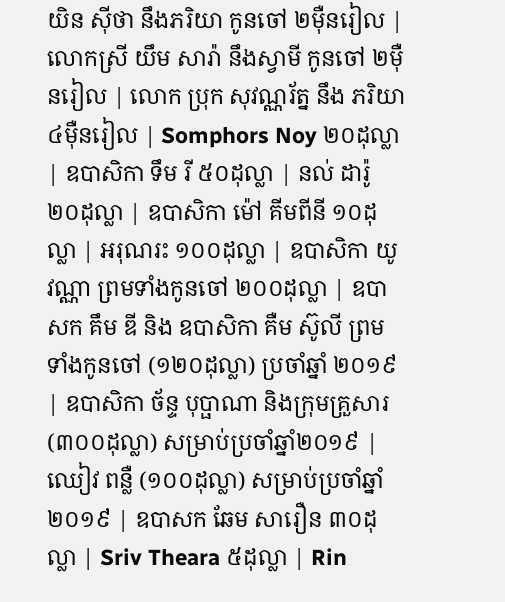យិន ស៊ីថា នឹងភរិយា កូនចៅ ២ម៉ឺនរៀល | លោកស្រី យឹម សារ៉ា នឹងស្វាមី កូនចៅ ២ម៉ឺនរៀល | លោក ប្រុក សុវណ្ណរ័ត្ន នឹង ភរិយា ៤ម៉ឺនរៀល | Somphors Noy ២០ដុល្លា | ឧបាសិកា ទឹម រី ៥០ដុល្លា | នល់ ដារ៉ូ ២០ដុល្លា | ឧបាសិកា ម៉ៅ គីមពីនី ១០ដុល្លា | អរុណរះ ១០០ដុល្លា | ឧបាសិកា យូ វណ្ណា ព្រមទាំងកូនចៅ ២០០ដុល្លា | ឧបាសក គឹម ឌី និង ឧបាសិកា គឺម ស៊ូលី ព្រមទាំងកូនចៅ (១២០ដុល្លា) ប្រចាំឆ្នាំ ២០១៩ | ឧបាសិកា ច័ន្ទ បុប្ផាណា និងក្រុមគ្រួសារ (៣០០ដុល្លា) សម្រាប់ប្រចាំឆ្នាំ២០១៩ | ឈៀវ ពន្លឺ (១០០ដុល្លា) សម្រាប់ប្រចាំឆ្នាំ២០១៩ | ឧបាសក ឆែម សារឿន ៣០ដុល្លា | Sriv Theara ៥ដុល្លា | Rin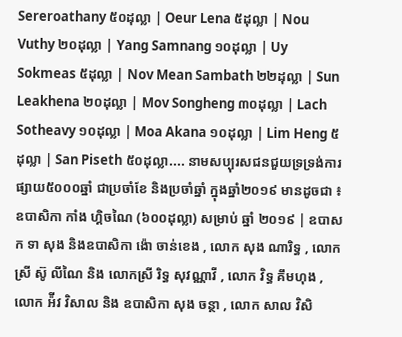Sereroathany ៥០ដុល្លា | Oeur Lena ៥ដុល្លា | Nou Vuthy ២០ដុល្លា | Yang Samnang ១០ដុល្លា | Uy Sokmeas ៥ដុល្លា | Nov Mean Sambath ២២ដុល្លា | Sun Leakhena ២០ដុល្លា | Mov Songheng ៣០ដុល្លា | Lach Sotheavy ១០ដុល្លា | Moa Akana ១០ដុល្លា | Lim Heng ៥ដុល្លា | San Piseth ៥០ដុល្លា.... នាមសប្បុរសជនជួយទ្រទ្រង់ការផ្សាយ៥០០០ឆ្នាំ ជាប្រចាំខែ និងប្រចាំឆ្នាំ ក្នុងឆ្នាំ២០១៩ មានដូចជា ៖ ឧបាសិកា កាំង ហ្គិចណៃ (៦០០ដុល្លា) សម្រាប់ ឆ្នាំ ២០១៩ | ឧបាសក ទា សុង និងឧបាសិកា ង៉ោ ចាន់ខេង , លោក សុង ណារិទ្ធ , លោកស្រី ស៊ូ លីណៃ និង លោកស្រី រិទ្ធ សុវណ្ណាវី , លោក វិទ្ធ គឹមហុង , លោក អ៉ីវ វិសាល និង ឧបាសិកា សុង ចន្ថា , លោក សាល វិសិ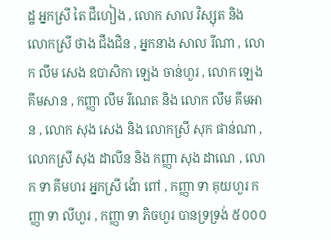ដ្ឋ អ្នកស្រី តៃ ជឹហៀង , លោក សាល វិស្សុត និង លោកស្រី ថាង ជឹងជិន , អ្នកនាង សាល រីណា , លោក លឹម សេង ឧបាសិកា ឡេង ចាន់ហួរ , លោក ឡេង គីមសាន , កញ្ញា លឹម រីណេត និង លោក លឹម គឹមអាន , លោក សុង សេង និង លោកស្រី សុក ផាន់ណា , លោកស្រី សុង ដាលីន និង កញ្ញា សុង ដាណេ , លោក ទា គីមហរ អ្នកស្រី ង៉ោ ពៅ , កញ្ញា ទា គុយហួរ កញ្ញា ទា លីហួរ , កញ្ញា ទា ភិចហួរ បានទ្រទ្រង់ ៥០០០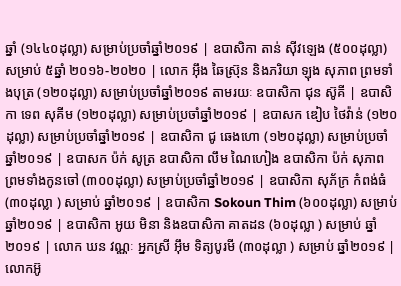ឆ្នាំ (១៤៤០ដុល្លា) សម្រាប់ប្រចាំឆ្នាំ២០១៩ | ឧបាសិកា តាន់ ស៊ីវឡេង (៥០០ដុល្លា) សម្រាប់ ៥ឆ្នាំ ២០១៦-២០២០ | លោក អ៊ឹង ឆៃស្រ៊ុន និងភរិយា ឡុង សុភាព ព្រមទាំងបុត្រ (១២០ដុល្លា) សម្រាប់ប្រចាំឆ្នាំ២០១៩ តាមរយៈ ឧបាសិកា ជុន ស៊ូគី | ឧបាសិកា ទេព សុគីម (១២០ដុល្លា) សម្រាប់ប្រចាំឆ្នាំ២០១៩ | ឧបាសក ឌៀប ថៃវ៉ាន់ (១២០ដុល្លា) សម្រាប់ប្រចាំឆ្នាំ២០១៩ | ឧបាសិកា ជូ ឆេងហោ (១២០ដុល្លា) សម្រាប់ប្រចាំឆ្នាំ២០១៩ | ឧបាសក ប៉ក់ សូត្រ ឧបាសិកា លឹម ណៃហៀង ឧបាសិកា ប៉ក់ សុភាព ព្រមទាំងកូនចៅ (៣០០ដុល្លា) សម្រាប់ប្រចាំឆ្នាំ២០១៩ | ឧបាសិកា សុភ័ក្រ កំពង់ធំ (៣០ដុល្លា ) សម្រាប់ ឆ្នាំ២០១៩ | ឧបាសិកា Sokoun Thim (៦០០ដុល្លា) សម្រាប់ ឆ្នាំ២០១៩ | ឧបាសិកា អូយ មិនា និងឧបាសិកា គាតដន (៦០ដុល្លា ) សម្រាប់ ឆ្នាំ២០១៩ | លោក ឃន វណ្ណៈ អ្នកស្រី អ៊ឹម ទិត្យបូរមី (៣០ដុល្លា ) សម្រាប់ ឆ្នាំ២០១៩ | លោកអ៊ូ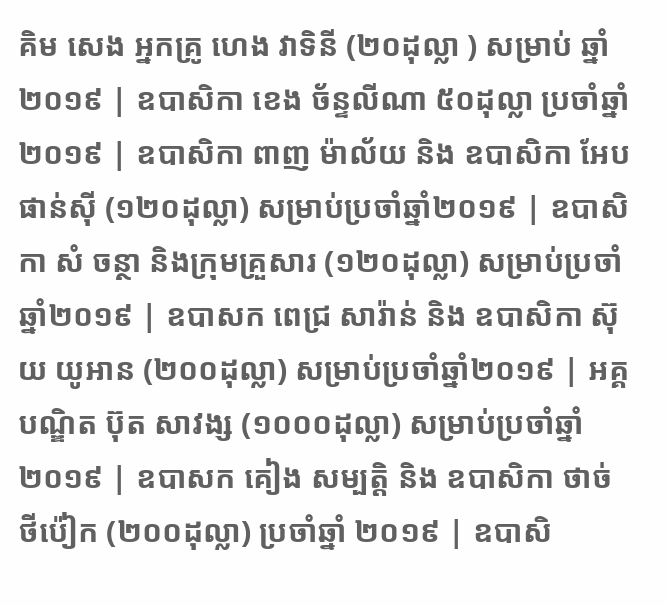គិម សេង អ្នកគ្រូ ហេង វាទិនី (២០ដុល្លា ) សម្រាប់ ឆ្នាំ២០១៩ | ឧបាសិកា ខេង ច័ន្ទលីណា ៥០ដុល្លា ប្រចាំឆ្នាំ២០១៩ | ឧបាសិកា ពាញ ម៉ាល័យ និង ឧបាសិកា អែប ផាន់ស៊ី (១២០ដុល្លា) សម្រាប់ប្រចាំឆ្នាំ២០១៩ | ឧបាសិកា សំ ចន្ថា និងក្រុមគ្រួសារ (១២០ដុល្លា) សម្រាប់ប្រចាំឆ្នាំ២០១៩ | ឧបាសក ពេជ្រ សារ៉ាន់ និង ឧបាសិកា ស៊ុយ យូអាន (២០០ដុល្លា) សម្រាប់ប្រចាំឆ្នាំ២០១៩ | អគ្គបណ្ឌិត ប៊ុត សាវង្ស (១០០០ដុល្លា) សម្រាប់ប្រចាំឆ្នាំ២០១៩ | ឧបាសក គៀង សម្បត្តិ និង ឧបាសិកា ថាច់ ថីប៉ៀក (២០០ដុល្លា) ប្រចាំឆ្នាំ ២០១៩ | ឧបាសិ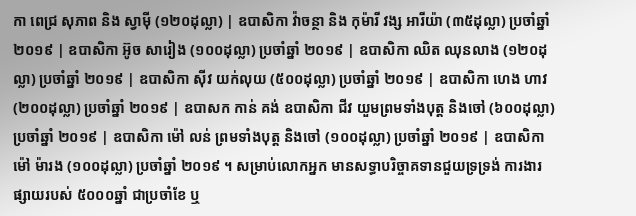កា ពេជ្រ សុភាព និង ស្វាម៉ី (១២០ដុល្លា) | ឧបាសិកា វ៉ាចន្ថា និង កុម៉ារី វង្ស អារីយ៉ា (៣៥ដុល្លា) ប្រចាំឆ្នាំ ២០១៩ | ឧបាសិកា អ៊ូច សារៀង (១០០ដុល្លា) ប្រចាំឆ្នាំ ២០១៩ | ឧបាសិកា ឈិត ឈុនលាង (១២០ដុល្លា) ប្រចាំឆ្នាំ ២០១៩ | ឧបាសិកា ស៊ីវ យក់លុយ (៥០០ដុល្លា) ប្រចាំឆ្នាំ ២០១៩ | ឧបាសិកា ហេង ហាវ (២០០ដុល្លា) ប្រចាំឆ្នាំ ២០១៩ | ឧបាសក កាន់ គង់ ឧបាសិកា ជីវ យួមព្រមទាំងបុត្ត និងចៅ (៦០០ដុល្លា) ប្រចាំឆ្នាំ ២០១៩ | ឧបាសិកា ម៉ៅ លន់ ព្រមទាំងបុត្ត និងចៅ (១០០ដុល្លា) ប្រចាំឆ្នាំ ២០១៩ | ឧបាសិកា ម៉ៅ ម៉ារង (១០០ដុល្លា) ប្រចាំឆ្នាំ ២០១៩ ។ សម្រាប់លោកអ្នក មានសទ្ធាបរិច្ចាគទានជួយទ្រទ្រង់ ការងារផ្សាយរបស់ ៥០០០ឆ្នាំ ជាប្រចាំខែ ឬ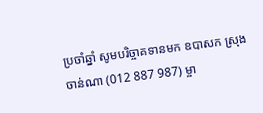ប្រចាំឆ្នាំ សូមបរិច្ចាគទានមក ឧបាសក ស្រុង ចាន់ណា (012 887 987) ម្ចា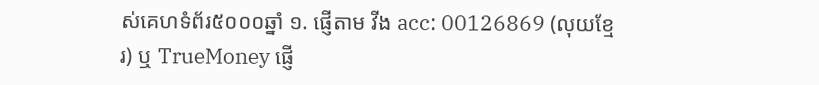ស់គេហទំព័រ៥០០០ឆ្នាំ ១. ផ្ញើតាម វីង acc: 00126869 (លុយខ្មែរ) ឬ TrueMoney ផ្ញើ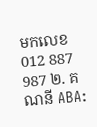មកលេខ 012 887 987 ២. គណនី ABA: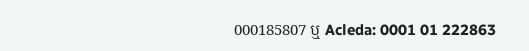000185807 ឬ Acleda: 0001 01 222863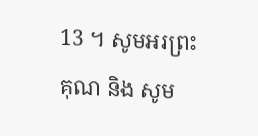13 ។ សូមអរព្រះគុណ និង សូម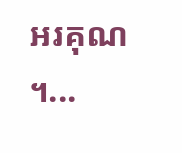អរគុណ ។...